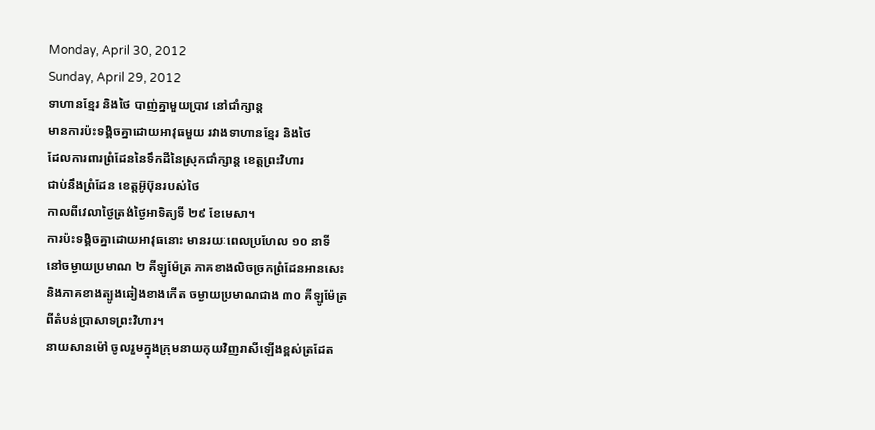Monday, April 30, 2012
Sunday, April 29, 2012
ទាហានខ្មែរ និងថៃ បាញ់គ្នាមួយប្រាវ នៅជាំក្សាន្ត
មានការប៉ះទង្គិចគ្នាដោយអាវុធមួយ រវាងទាហានខ្មែរ និងថៃ
ដែលការពារព្រំដែននៃទឹកដីនៃស្រុកជាំក្សាន្ត ខេត្តព្រះវិហារ
ជាប់នឹងព្រំដែន ខេត្តអ៊ូប៊ុនរបស់ថៃ
កាលពីវេលាថ្ងៃត្រង់ថ្ងៃអាទិត្យទី ២៩ ខែមេសា។
ការប៉ះទង្គិចគ្នាដោយអាវុធនោះ មានរយៈពេលប្រហែល ១០ នាទី
នៅចម្ងាយប្រមាណ ២ គីឡូម៉ែត្រ ភាគខាងលិចច្រកព្រំដែនអានសេះ
និងភាគខាងត្បូងឆៀងខាងកើត ចម្ងាយប្រមាណជាង ៣០ គីឡូម៉ែត្រ
ពីតំបន់ប្រាសាទព្រះវិហារ។
នាយសានម៉ៅ ចូលរួមក្នុងក្រុមនាយកុយវិញរាសីឡើងខ្ពស់ត្រដែត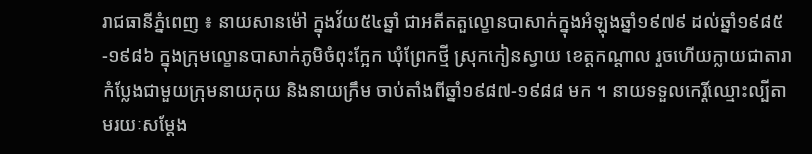រាជធានីភ្នំពេញ ៖ នាយសានម៉ៅ ក្នុងវ័យ៥៤ឆ្នាំ ជាអតីតតួល្ខោនបាសាក់ក្នុងអំឡុងឆ្នាំ១៩៧៩ ដល់ឆ្នាំ១៩៨៥-១៩៨៦ ក្នុងក្រុមល្ខោនបាសាក់ភូមិចំពុះក្អែក ឃុំព្រែកថ្មី ស្រុកកៀនស្វាយ ខេត្តកណ្តាល រួចហើយក្លាយជាតារាកំប្លែងជាមួយក្រុមនាយកុយ និងនាយក្រឹម ចាប់តាំងពីឆ្នាំ១៩៨៧-១៩៨៨ មក ។ នាយទទួលកេរ្តិ៍ឈ្មោះល្បីតាមរយៈសម្តែង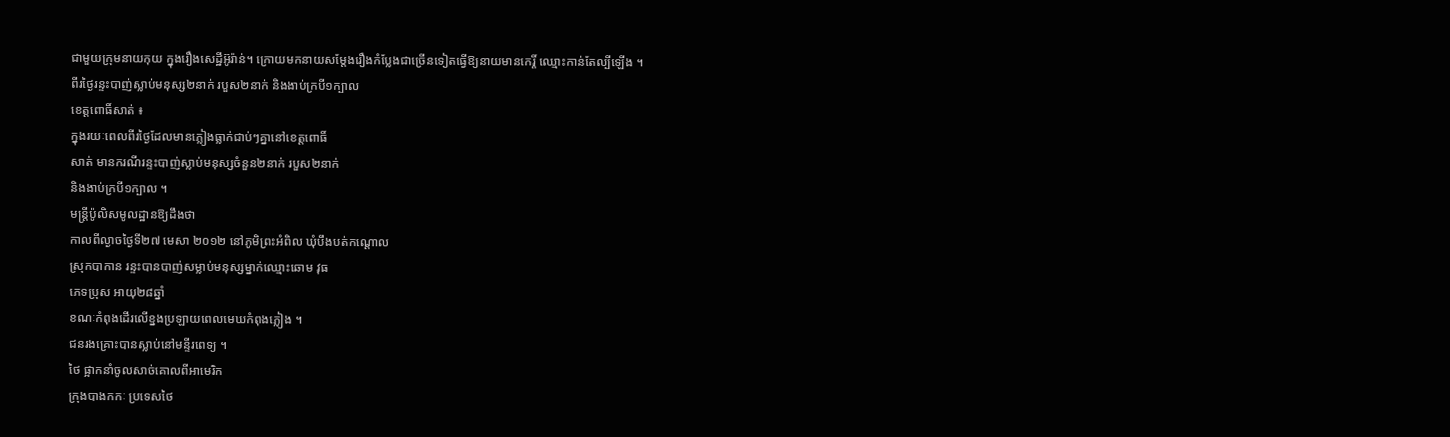ជាមួយក្រុមនាយកុយ ក្នុងរឿងសេដ្ឋីអ៊ូរ៉ាន់។ ក្រោយមកនាយសម្តែងរឿងកំប្លែងជាច្រើនទៀតធ្វើឱ្យនាយមានកេរ្តិ៍ ឈ្មោះកាន់តែល្បីឡើង ។
ពីរថ្ងៃរន្ទះបាញ់ស្លាប់មនុស្ស២នាក់ របួស២នាក់ និងងាប់ក្របី១ក្បាល
ខេត្តពោធិ៍សាត់ ៖
ក្នុងរយៈពេលពីរថ្ងៃដែលមានភ្លៀងធ្លាក់ជាប់ៗគ្នានៅខេត្តពោធិ៍
សាត់ មានករណីរន្ទះបាញ់ស្លាប់មនុស្សចំនួន២នាក់ របួស២នាក់
និងងាប់ក្របី១ក្បាល ។
មន្ត្រីប៉ូលិសមូលដ្ឋានឱ្យដឹងថា
កាលពីល្ងាចថ្ងៃទី២៧ មេសា ២០១២ នៅភូមិព្រះអំពិល ឃុំបឹងបត់កណ្តោល
ស្រុកបាកាន រន្ទះបានបាញ់សម្លាប់មនុស្សម្នាក់ឈ្មោះឆោម វុធ
ភេទប្រុស អាយុ២៨ឆ្នាំ
ខណៈកំពុងដើរលើខ្នងប្រឡាយពេលមេឃកំពុងភ្លៀង ។
ជនរងគ្រោះបានស្លាប់នៅមន្ទីរពេទ្យ ។
ថៃ ផ្អាកនាំចូលសាច់គោលពីអាមេរិក
ក្រុងបាងកកៈ ប្រទេសថៃ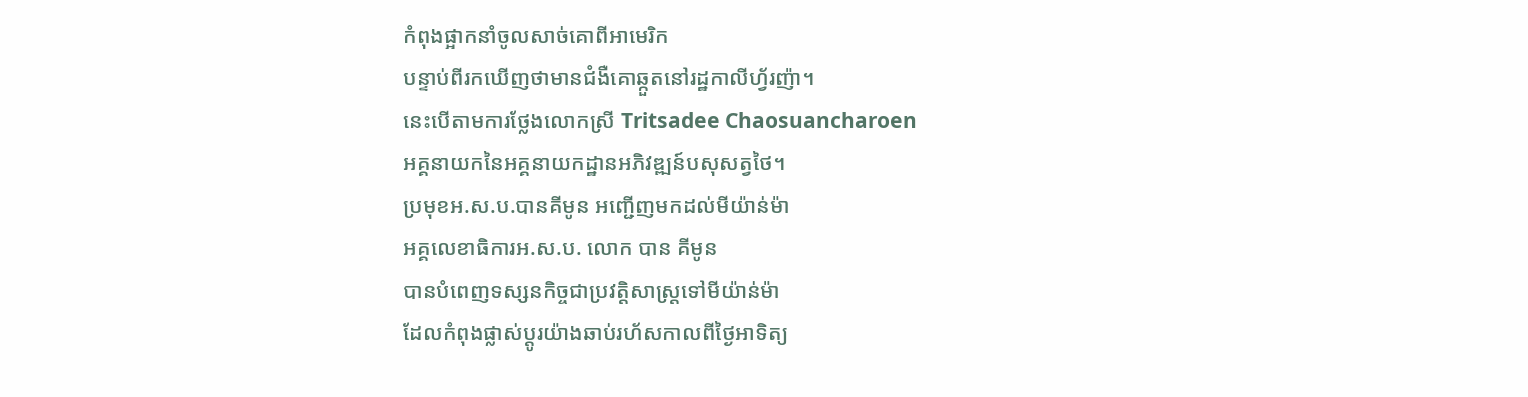កំពុងផ្អាកនាំចូលសាច់គោពីអាមេរិក
បន្ទាប់ពីរកឃើញថាមានជំងឺគោឆ្កួតនៅរដ្ឋកាលីហ្វ័រញ៉ា។
នេះបើតាមការថ្លែងលោកស្រី Tritsadee Chaosuancharoen
អគ្គនាយកនៃអគ្គនាយកដ្ឋានអភិវឌ្ឍន៍បសុសត្វថៃ។
ប្រមុខអ.ស.ប.បានគីមូន អញ្ជើញមកដល់មីយ៉ាន់ម៉ា
អគ្គលេខាធិការអ.ស.ប. លោក បាន គីមូន
បានបំពេញទស្សនកិច្ចជាប្រវត្តិសាស្រ្តទៅមីយ៉ាន់ម៉ា
ដែលកំពុងផ្លាស់ប្តូរយ៉ាងឆាប់រហ័សកាលពីថ្ងៃអាទិត្យ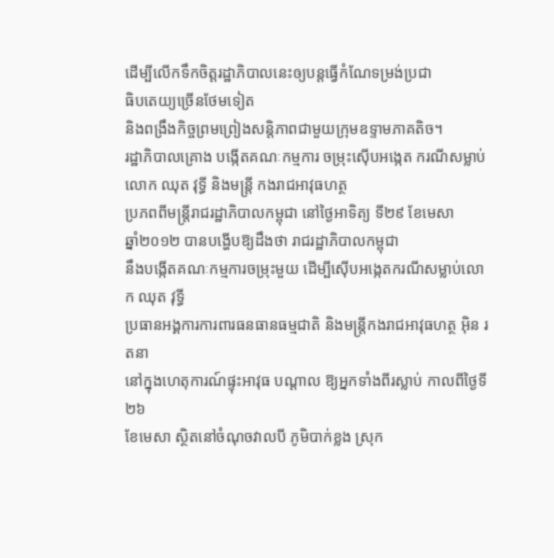ដើម្បីលើកទឹកចិត្តរដ្ឋាភិបាលនេះឲ្យបន្តធ្វើកំណែទម្រង់ប្រជា
ធិបតេយ្យច្រើនថែមទៀត
និងពង្រឹងកិច្ចព្រមព្រៀងសន្តិភាពជាមួយក្រុមឧទ្ទាមភាគតិច។
រដ្ឋាភិបាលគ្រោង បង្កើតគណៈកម្មការ ចម្រុះស៊ើបអង្កេត ករណីសម្លាប់លោក ឈុត វុទ្ធី និងមន្ដ្រី កងរាជអាវុធហត្ថ
ប្រភពពីមន្ដ្រីរាជរដ្ឋាភិបាលកម្ពុជា នៅថ្ងៃអាទិត្យ ទី២៩ ខែមេសា
ឆ្នាំ២០១២ បានបង្ហើបឱ្យដឹងថា រាជរដ្ឋាភិបាលកម្ពុជា
នឹងបង្កើតគណៈកម្មការចម្រុះមួយ ដើម្បីស៊ើបអង្កេតករណីសម្លាប់លោក ឈុត វុទ្ធី
ប្រធានអង្គការការពារធនធានធម្មជាតិ និងមន្ដ្រីកងរាជអាវុធហត្ថ អ៊ិន រតនា
នៅក្នុងហេតុការណ៍ផ្ទុះអាវុធ បណ្ដាល ឱ្យអ្នកទាំងពីរស្លាប់ កាលពីថ្ងៃទី២៦
ខែមេសា ស្ថិតនៅចំណុចវាលបី ភូមិបាក់ខ្លង ស្រុក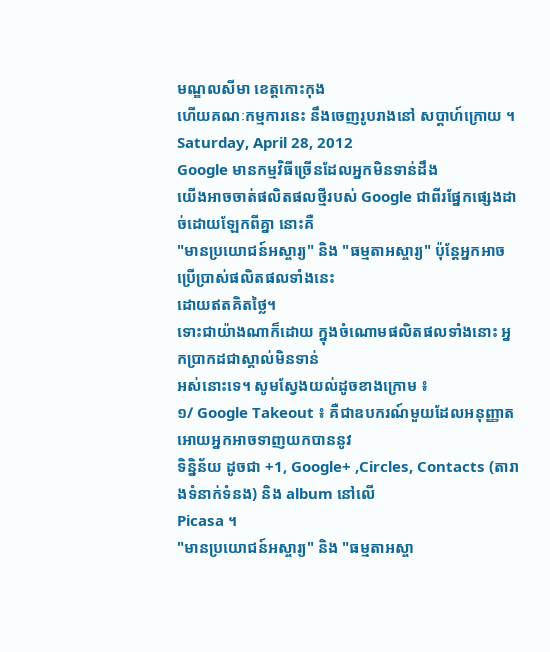មណ្ឌលសីមា ខេត្ដកោះកុង
ហើយគណៈកម្មការនេះ នឹងចេញរូបរាងនៅ សប្តាហ៍ក្រោយ ។
Saturday, April 28, 2012
Google មានកម្មវិធីច្រើនដែលអ្នកមិនទាន់ដឹង
យើងអាចចាត់ផលិតផលថ្មីរបស់ Google ជាពីរផ្នែកផ្សេងដាច់ដោយឡែកពីគ្នា នោះគឺ
"មានប្រយោជន៍អស្ចារ្យ" និង "ធម្មតាអស្ចារ្យ" ប៉ុន្ដែអ្នកអាចប្រើប្រាស់ផលិតផលទាំងនេះ
ដោយឥតគិតថ្លៃ។
ទោះជាយ៉ាងណាក៏ដោយ ក្នុងចំណោមផលិតផលទាំងនោះ អ្នកប្រាកដជាស្គាល់មិនទាន់
អស់នោះទេ។ សូមស្វែងយល់ដូចខាងក្រោម ៖
១/ Google Takeout ៖ គឺជាឧបករណ៍មួយដែលអនុញ្ញាតអោយអ្នកអាចទាញយកបាននូវ
ទិន្និន័យ ដូចជា +1, Google+ ,Circles, Contacts (តារាងទំនាក់ទំនង) និង album នៅលើ
Picasa ។
"មានប្រយោជន៍អស្ចារ្យ" និង "ធម្មតាអស្ចា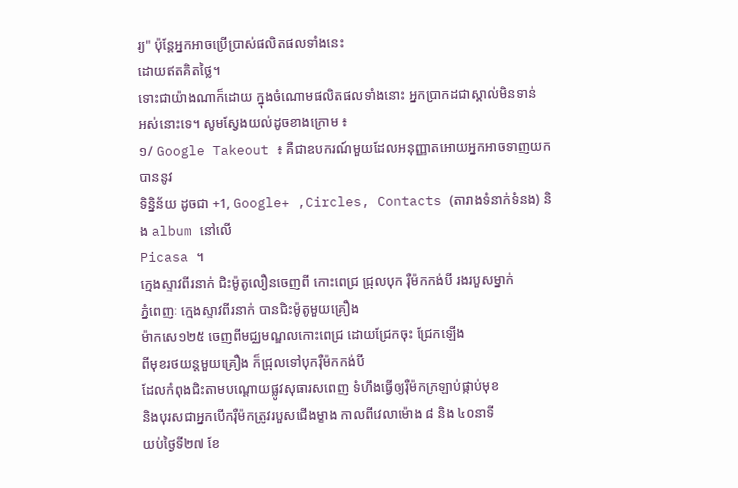រ្យ" ប៉ុន្ដែអ្នកអាចប្រើប្រាស់ផលិតផលទាំងនេះ
ដោយឥតគិតថ្លៃ។
ទោះជាយ៉ាងណាក៏ដោយ ក្នុងចំណោមផលិតផលទាំងនោះ អ្នកប្រាកដជាស្គាល់មិនទាន់
អស់នោះទេ។ សូមស្វែងយល់ដូចខាងក្រោម ៖
១/ Google Takeout ៖ គឺជាឧបករណ៍មួយដែលអនុញ្ញាតអោយអ្នកអាចទាញយកបាននូវ
ទិន្និន័យ ដូចជា +1, Google+ ,Circles, Contacts (តារាងទំនាក់ទំនង) និង album នៅលើ
Picasa ។
ក្មេងស្ទាវពីរនាក់ ជិះម៉ូតូលឿនចេញពី កោះពេជ្រ ជ្រុលបុក រ៉ឺម៉កកង់បី រងរបួសម្នាក់
ភ្នំពេញៈ ក្មេងស្ទាវពីរនាក់ បានជិះម៉ូតូមួយគ្រឿង
ម៉ាកសេ១២៥ ចេញពីមជ្ឈមណ្ឌលកោះពេជ្រ ដោយជ្រែកចុះ ជ្រែកឡើង
ពីមុខរថយន្តមួយគ្រឿង ក៏ជ្រុលទៅបុករ៉ឺម៉កកង់បី
ដែលកំពុងជិះតាមបណ្តោយផ្លូវសុធារសពេញ ទំហឹងធ្វើឲ្យរ៉ឺម៉កក្រឡាប់ផ្កាប់មុខ
និងបុរសជាអ្នកបើករ៉ឺម៉កត្រូវរបួសជើងម្ខាង កាលពីវេលាម៉ោង ៨ និង ៤០នាទី
យប់ថ្ងៃទី២៧ ខែ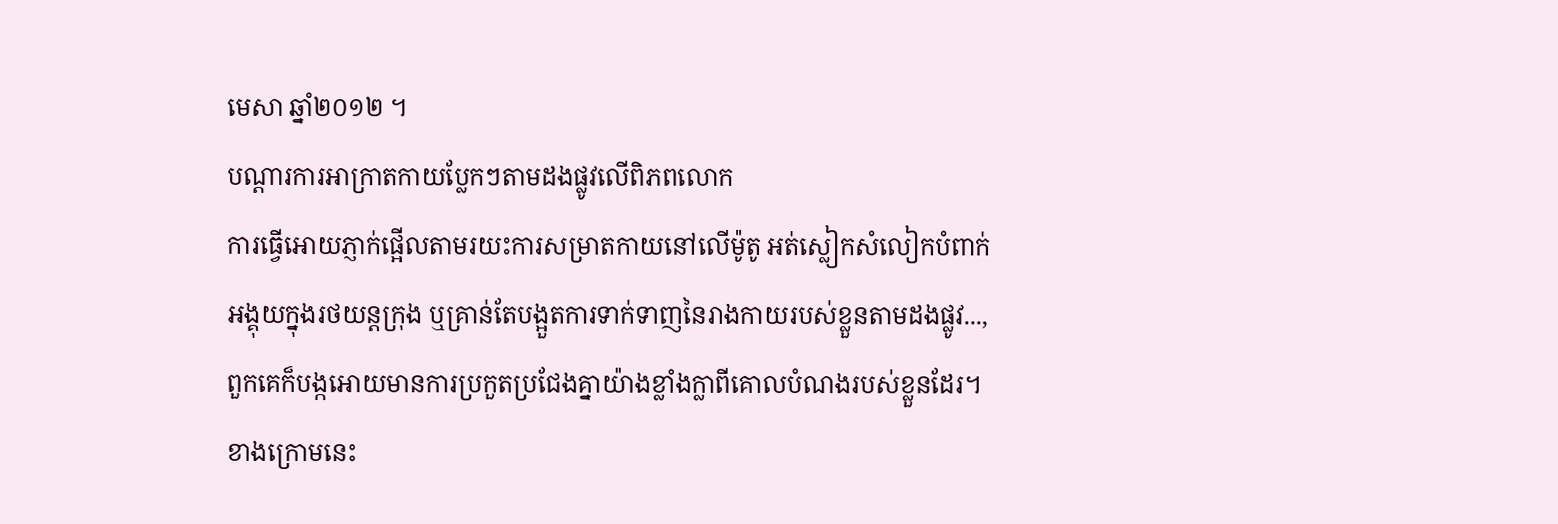មេសា ឆ្នាំ២០១២ ។
បណ្តារការអាក្រាតកាយប្លែកៗតាមដងផ្លូវលើពិភពលោក
ការធ្វើអោយភ្ញាក់ផ្អើលតាមរយះការសម្រាតកាយនៅលើម៉ូតូ អត់ស្លៀកសំលៀកបំពាក់
អង្គុយក្នុងរថយន្តក្រុង ឬគ្រាន់តែបង្អួតការទាក់ទាញនៃរាងកាយរបស់ខ្លួនតាមដងផ្លូវ...,
ពួកគេក៏បង្កអោយមានការប្រកួតប្រជែងគ្នាយ៉ាងខ្លាំងក្លាពីគោលបំណងរបស់ខ្លួនដែរ។
ខាងក្រោមនេះ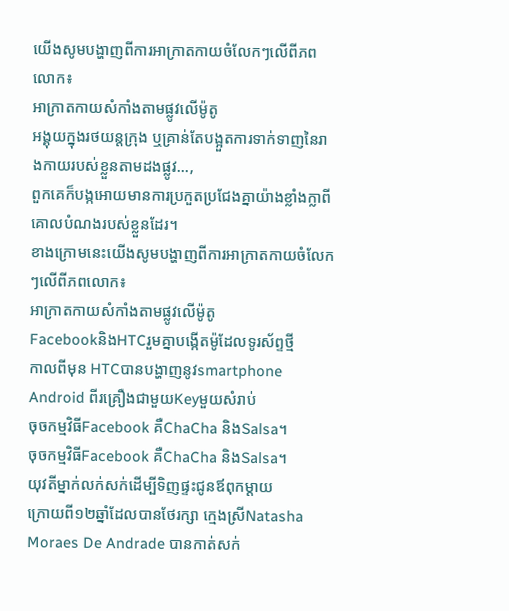យើងសូមបង្ហាញពីការអាក្រាតកាយចំលែកៗលើពីភពលោក៖
អាក្រាតកាយសំកាំងតាមផ្លូវលើម៉ូតូ
អង្គុយក្នុងរថយន្តក្រុង ឬគ្រាន់តែបង្អួតការទាក់ទាញនៃរាងកាយរបស់ខ្លួនតាមដងផ្លូវ...,
ពួកគេក៏បង្កអោយមានការប្រកួតប្រជែងគ្នាយ៉ាងខ្លាំងក្លាពីគោលបំណងរបស់ខ្លួនដែរ។
ខាងក្រោមនេះយើងសូមបង្ហាញពីការអាក្រាតកាយចំលែកៗលើពីភពលោក៖
អាក្រាតកាយសំកាំងតាមផ្លូវលើម៉ូតូ
FacebookនិងHTCរួមគ្នាបង្កើតម៉ូដែលទូរស័ព្ទថ្មី
កាលពីមុន HTCបានបង្ហាញនូវsmartphone Android ពីរគ្រឿងជាមួយKeyមួយសំរាប់
ចុចកម្មវិធីFacebook គឺChaCha និងSalsa។
ចុចកម្មវិធីFacebook គឺChaCha និងSalsa។
យុវតីម្នាក់លក់សក់ដើម្បីទិញផ្ទះជូនឪពុកម្តាយ
ក្រោយពី១២ឆ្នាំដែលបានថែរក្សា ក្មេងស្រីNatasha Moraes De Andrade បានកាត់សក់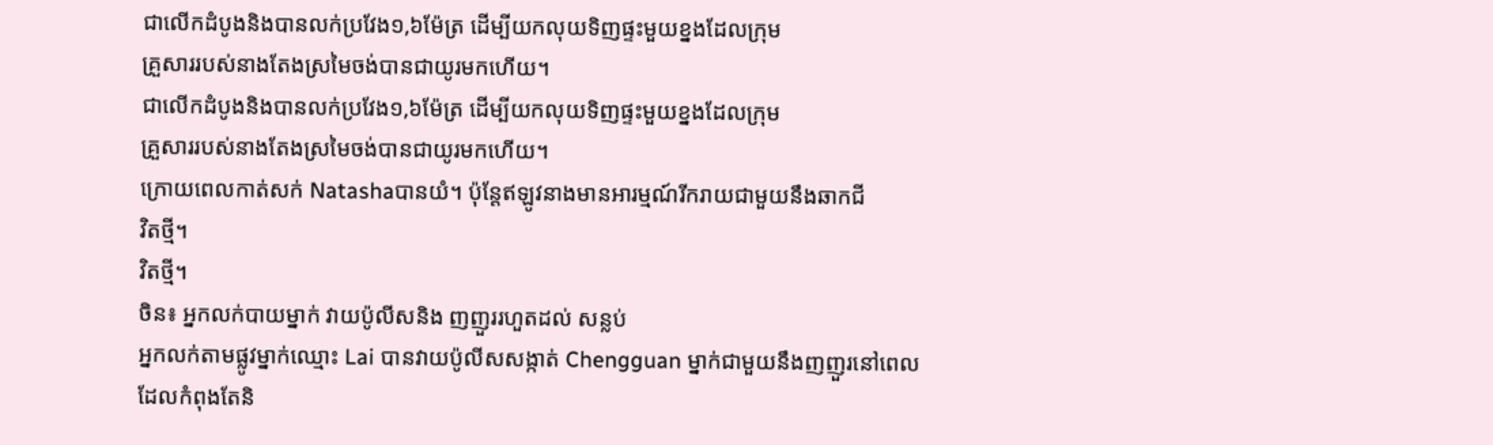ជាលើកដំបូងនិងបានលក់ប្រវែង១,៦ម៉ែត្រ ដើម្បីយកលុយទិញផ្ទះមួយខ្នងដែលក្រុម
គ្រួសាររបស់នាងតែងស្រមៃចង់បានជាយូរមកហើយ។
ជាលើកដំបូងនិងបានលក់ប្រវែង១,៦ម៉ែត្រ ដើម្បីយកលុយទិញផ្ទះមួយខ្នងដែលក្រុម
គ្រួសាររបស់នាងតែងស្រមៃចង់បានជាយូរមកហើយ។
ក្រោយពេលកាត់សក់ Natashaបានយំ។ ប៉ុន្តែឥឡូវនាងមានអារម្មណ៍រីករាយជាមួយនឹងឆាកជី
វិតថ្មី។
វិតថ្មី។
ចិន៖ អ្នកលក់បាយម្នាក់ វាយប៉ូលីសនិង ញញួររហួតដល់ សន្លប់
អ្នកលក់តាមផ្លូវម្នាក់ឈ្មោះ Lai បានវាយប៉ូលីសសង្កាត់ Chengguan ម្នាក់ជាមួយនឹងញញួរនៅពេល
ដែលកំពុងតែនិ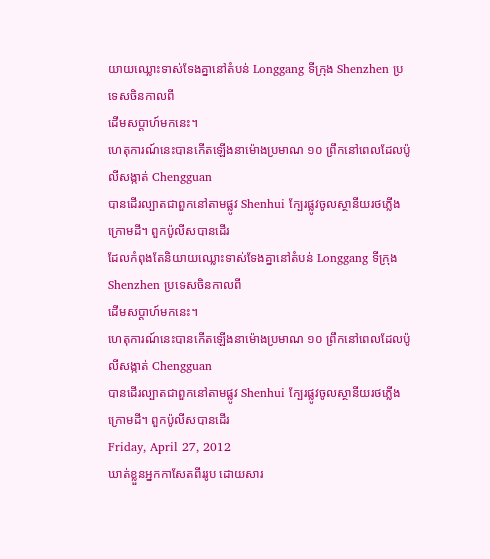យាយឈ្លោះទាស់ទែងគ្នានៅតំបន់ Longgang ទីក្រុង Shenzhen ប្រទេសចិនកាលពី
ដើមសប្ដាហ៍មកនេះ។
ហេតុការណ៍នេះបានកើតឡើងនាម៉ោងប្រមាណ ១០ ព្រឹកនៅពេលដែលប៉ូលីសង្កាត់ Chengguan
បានដើរល្បាតជាពួកនៅតាមផ្លូវ Shenhui ក្បែរផ្លូវចូលស្ថានីយរថភ្លើងក្រោមដី។ ពួកប៉ូលីសបានដើរ
ដែលកំពុងតែនិយាយឈ្លោះទាស់ទែងគ្នានៅតំបន់ Longgang ទីក្រុង Shenzhen ប្រទេសចិនកាលពី
ដើមសប្ដាហ៍មកនេះ។
ហេតុការណ៍នេះបានកើតឡើងនាម៉ោងប្រមាណ ១០ ព្រឹកនៅពេលដែលប៉ូលីសង្កាត់ Chengguan
បានដើរល្បាតជាពួកនៅតាមផ្លូវ Shenhui ក្បែរផ្លូវចូលស្ថានីយរថភ្លើងក្រោមដី។ ពួកប៉ូលីសបានដើរ
Friday, April 27, 2012
ឃាត់ខ្លួនអ្នកកាសែតពីររូប ដោយសារ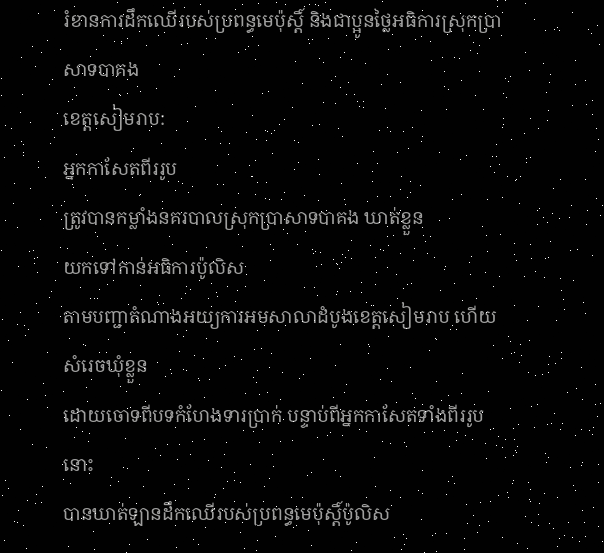រំខានការដឹកឈើរបស់ប្រពន្ធមេប៉ុស្តិ៍ និងជាប្អូនថ្លៃអធិការស្រុកប្រាសាទបាគង
ខេត្តសៀមរាប:
អ្នកកាសែតពីររូប
ត្រូវបានកម្លាំងនគរបាលស្រុកប្រាសាទបាគង ឃាត់ខ្លួន
យកទៅកាន់អធិការប៉ូលិស
តាមបញ្ជាតំណាងអយ្យការអមសាលាដំបូងខេត្តសៀមរាប ហើយសំរេចឃុំខ្លួន
ដោយចោទពីបទកំហែងទារប្រាក់ បន្ទាប់ពីអ្នកកាសែតទាំងពីររូបនោះ
បានឃាត់ឡានដឹកឈើរបស់ប្រពន្ធមេប៉ុស្តិ៍ប៉ូលិស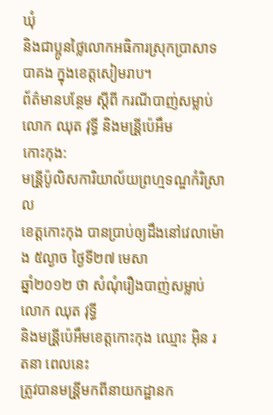ឃុំ
និងជាប្អូនថ្លៃលោកអធិការស្រុកប្រាសាទបាគង ក្នុងខេត្តសៀមរាប។
ព័ត៌មានបនែ្ថម សី្តពី ករណីបាញ់សម្លាប់លោក ឈុត វុទី្ធ និងមន្រី្តប៉េអឹម
កោះកុង:
មន្រី្តប៉ូលិសការិយាល័យព្រហ្មទណ្ឌកំរិស្រាល
ខេត្តកោះកុង បានប្រាប់ឲ្យដឹងនៅវេលាម៉ោង ៥ល្ងាច ថៃ្ងទី២៧ មេសា
ឆ្នាំ២០១២ ថា សំណុំរឿងបាញ់សម្លាប់លោក ឈុត វុទី្ធ
និងមន្រី្តប៉េអឹមខេត្តកោះកុង ឈ្មោះ អ៊ិន រតនា ពេលនេះ
ត្រូវបានមន្រី្តមកពីនាយកដ្ឋានក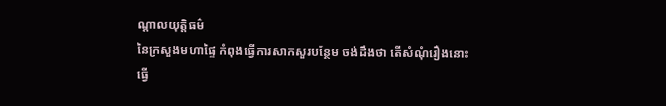ណ្តាលយុតិ្តធម៌
នៃក្រសួងមហាផៃ្ទ កំពុងធើ្វការសាកសួរបនែ្ថម ចង់ដឹងថា តើសំណុំរឿងនោះ
ធើ្វ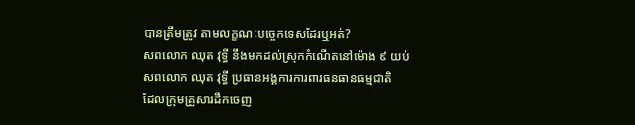បានត្រឹមត្រូវ តាមលក្ខណៈបចេ្ចកទេសដែរឬអត់?
សពលោក ឈុត វុទ្ធី នឹងមកដល់ស្រុកកំណើតនៅម៉ោង ៩ យប់
សពលោក ឈុត វុទ្ធី ប្រធានអង្គការការពារធនធានធម្មជាតិ
ដែលក្រុមគ្រួសារដឹកចេញ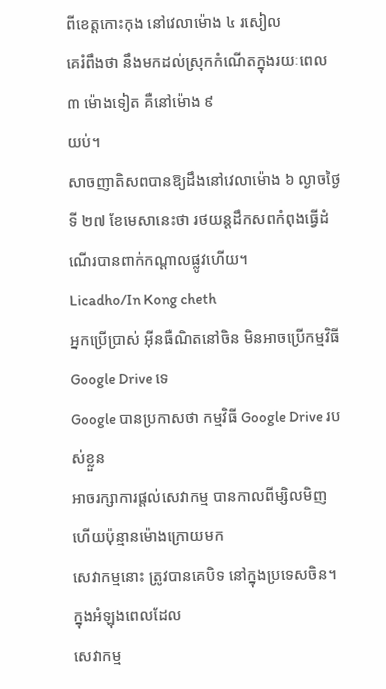ពីខេត្តកោះកុង នៅវេលាម៉ោង ៤ រសៀល
គេរំពឹងថា នឹងមកដល់ស្រុកកំណើតក្នុងរយៈពេល ៣ ម៉ោងទៀត គឺនៅម៉ោង ៩
យប់។
សាចញាតិសពបានឱ្យដឹងនៅវេលាម៉ោង ៦ ល្ងាចថ្ងៃទី ២៧ ខែមេសានេះថា រថយន្តដឹកសពកំពុងធ្វើដំណើរបានពាក់កណ្ដាលផ្លូវហើយ។
Licadho/In Kong cheth
អ្នកប្រើប្រាស់ អ៊ីនធឺណិតនៅចិន មិនអាចប្រើកម្មវិធី Google Drive ទេ
Google បានប្រកាសថា កម្មវិធី Google Drive របស់ខ្លួន
អាចរក្សាការផ្តល់សេវាកម្ម បានកាលពីម្សិលមិញ ហើយប៉ុន្មានម៉ោងក្រោយមក
សេវាកម្មនោះ ត្រូវបានគេបិទ នៅក្នុងប្រទេសចិន។ ក្នុងអំឡុងពេលដែល
សេវាកម្ម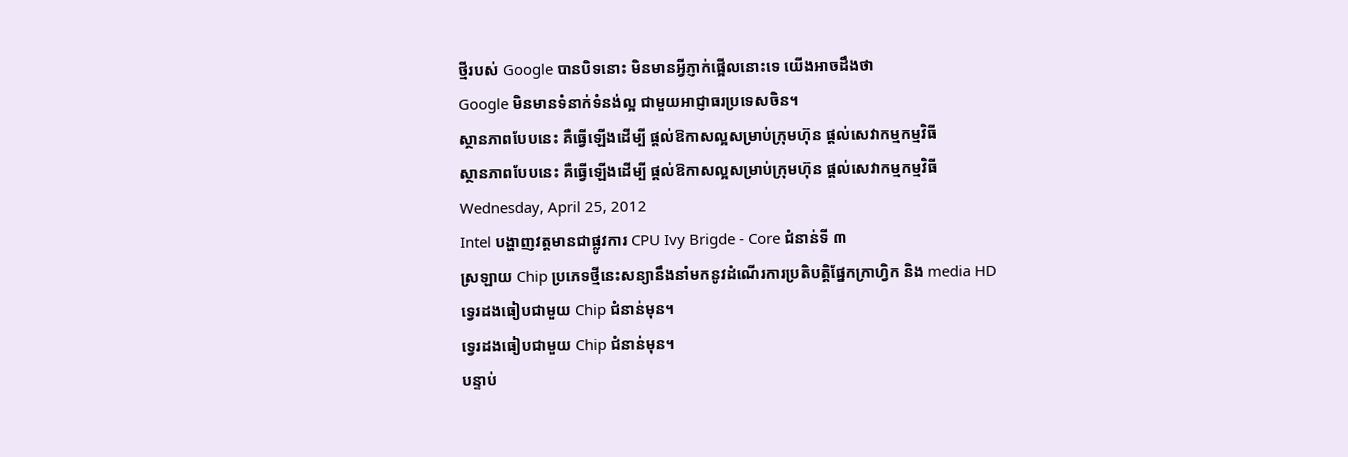ថ្មីរបស់ Google បានបិទនោះ មិនមានអ្វីភ្ញាក់ផ្អើលនោះទេ យើងអាចដឹងថា
Google មិនមានទំនាក់ទំនង់ល្អ ជាមួយអាជ្ញាធរប្រទេសចិន។
ស្ថានភាពបែបនេះ គឺធ្វើឡើងដើម្បី ផ្តល់ឱកាសល្អសម្រាប់ក្រុមហ៊ុន ផ្តល់សេវាកម្មកម្មវិធី
ស្ថានភាពបែបនេះ គឺធ្វើឡើងដើម្បី ផ្តល់ឱកាសល្អសម្រាប់ក្រុមហ៊ុន ផ្តល់សេវាកម្មកម្មវិធី
Wednesday, April 25, 2012
Intel បង្ហាញវត្តមានជាផ្លូវការ CPU Ivy Brigde - Core ជំនាន់ទី ៣
ស្រឡាយ Chip ប្រភេទថ្មីនេះសន្យានឹងនាំមកនូវដំណើរការប្រតិបត្តិផ្នែកក្រាហ្វិក និង media HD
ទ្វេរដងធៀបជាមួយ Chip ជំនាន់មុន។
ទ្វេរដងធៀបជាមួយ Chip ជំនាន់មុន។
បន្ទាប់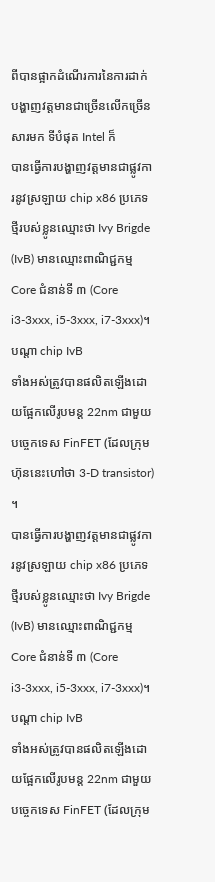ពីបានផ្អាកដំណើរការនៃការដាក់បង្ហាញវត្តមានជាច្រើនលើកច្រើនសារមក ទីបំផុត Intel ក៏
បានធ្វើការបង្ហាញវត្តមានជាផ្លូវការនូវស្រឡាយ chip x86 ប្រភេទថ្មីរបស់ខ្លូនឈ្មោះថា Ivy Brigde
(IvB) មានឈ្មោះពាណិជ្ជកម្ម Core ជំនាន់ទី ៣ (Core i3-3xxx, i5-3xxx, i7-3xxx)។ បណ្តា chip IvB
ទាំងអស់ត្រូវបានផលិតឡើងដោយផ្អែកលើរូបមន្ត 22nm ជាមួយបច្ចេកទេស FinFET (ដែលក្រុម
ហ៊ុននេះហៅថា 3-D transistor) ។
បានធ្វើការបង្ហាញវត្តមានជាផ្លូវការនូវស្រឡាយ chip x86 ប្រភេទថ្មីរបស់ខ្លូនឈ្មោះថា Ivy Brigde
(IvB) មានឈ្មោះពាណិជ្ជកម្ម Core ជំនាន់ទី ៣ (Core i3-3xxx, i5-3xxx, i7-3xxx)។ បណ្តា chip IvB
ទាំងអស់ត្រូវបានផលិតឡើងដោយផ្អែកលើរូបមន្ត 22nm ជាមួយបច្ចេកទេស FinFET (ដែលក្រុម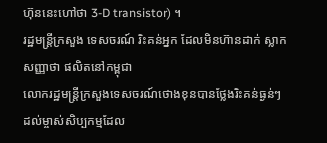ហ៊ុននេះហៅថា 3-D transistor) ។
រដ្ឋមន្រ្តីក្រសួង ទេសចរណ៍ រិះគន់អ្នក ដែលមិនហ៊ានដាក់ ស្លាកសញ្ញាថា ផលិតនៅកម្ពុជា
លោករដ្ឋមន្រ្តីក្រសួងទេសចរណ៍ថោងខុនបានថ្លែងរិះគន់ធ្ងន់ៗ
ដល់ម្ចាស់សិប្បកម្មដែល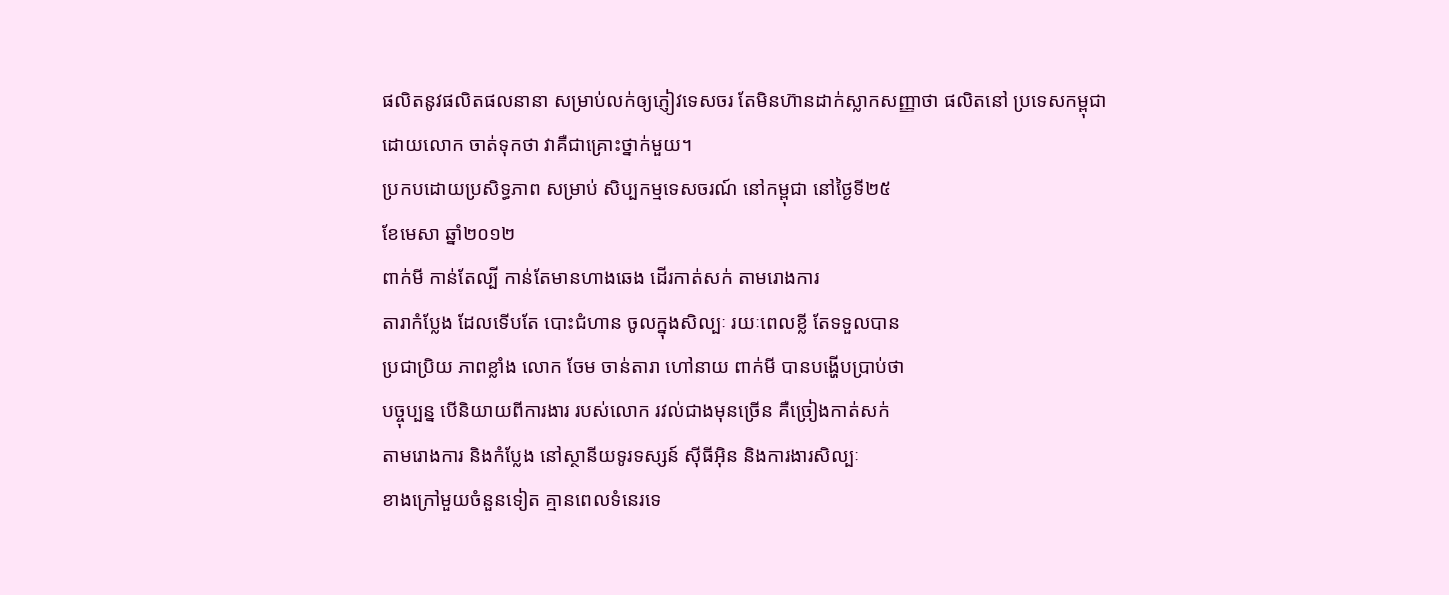ផលិតនូវផលិតផលនានា សម្រាប់លក់ឲ្យភ្ញៀវទេសចរ តែមិនហ៊ានដាក់ស្លាកសញ្ញាថា ផលិតនៅ ប្រទេសកម្ពុជា
ដោយលោក ចាត់ទុកថា វាគឺជាគ្រោះថ្នាក់មួយ។
ប្រកបដោយប្រសិទ្ធភាព សម្រាប់ សិប្បកម្មទេសចរណ៍ នៅកម្ពុជា នៅថ្ងៃទី២៥
ខែមេសា ឆ្នាំ២០១២
ពាក់មី កាន់តែល្បី កាន់តែមានហាងឆេង ដើរកាត់សក់ តាមរោងការ
តារាកំប្លែង ដែលទើបតែ បោះជំហាន ចូលក្នុងសិល្បៈ រយៈពេលខ្លី តែទទួលបាន
ប្រជាប្រិយ ភាពខ្លាំង លោក ចែម ចាន់តារា ហៅនាយ ពាក់មី បានបង្ហើបប្រាប់ថា
បច្ចុប្បន្ន បើនិយាយពីការងារ របស់លោក រវល់ជាងមុនច្រើន គឺច្រៀងកាត់សក់
តាមរោងការ និងកំប្លែង នៅស្ថានីយទូរទស្សន៍ ស៊ីធីអ៊ិន និងការងារសិល្បៈ
ខាងក្រៅមួយចំនួនទៀត គ្មានពេលទំនេរទេ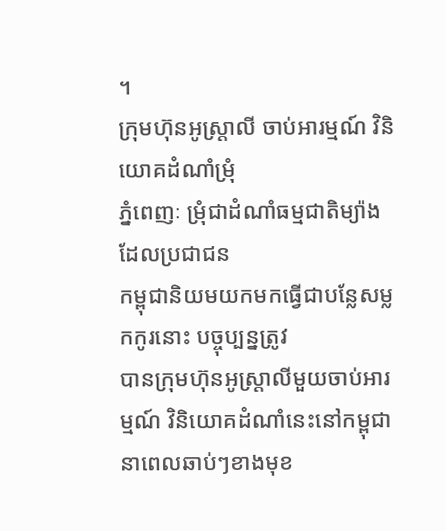។
ក្រុមហ៊ុនអូស្រ្តាលី ចាប់អារម្មណ៍ វិនិយោគដំណាំម្រុំ
ភ្នំពេញៈ ម្រុំជាដំណាំធម្មជាតិម្យ៉ាង ដែលប្រជាជន
កម្ពុជានិយមយកមកធ្វើជាបន្លែសម្លកកូរនោះ បច្ចុប្បន្នត្រូវ
បានក្រុមហ៊ុនអូស្ត្រាលីមួយចាប់អារម្មណ៍ វិនិយោគដំណាំនេះនៅកម្ពុជា
នាពេលឆាប់ៗខាងមុខ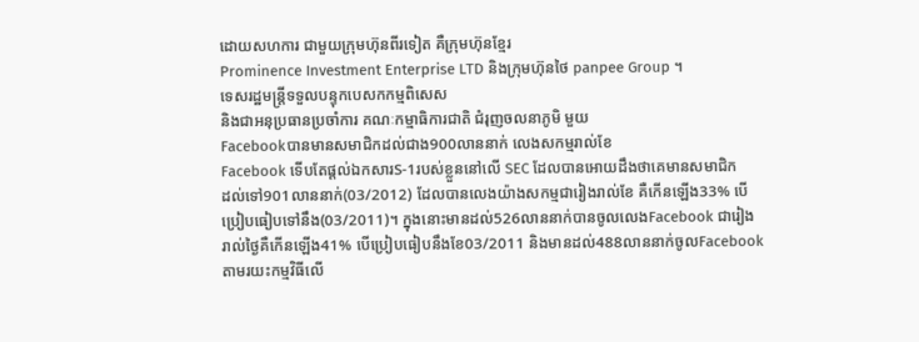ដោយសហការ ជាមួយក្រុមហ៊ុនពីរទៀត គឺក្រុមហ៊ុនខ្មែរ
Prominence Investment Enterprise LTD និងក្រុមហ៊ុនថៃ panpee Group ។
ទេសរដ្ឋមន្រ្តីទទួលបន្ទុកបេសកកម្មពិសេស
និងជាអនុប្រធានប្រចាំការ គណៈកម្មាធិការជាតិ ជំរុញចលនាភូមិ មួយ
Facebookបានមានសមាជិកដល់ជាង900លាននាក់ លេងសកម្មរាល់ខែ
Facebook ទើបតែផ្តល់ឯកសារS-1របស់ខ្លួននៅលើ SEC ដែលបានអោយដឹងថាគេមានសមាជិក
ដល់ទៅ901លាននាក់(03/2012) ដែលបានលេងយ៉ាងសកម្មជារៀងរាល់ខែ គឺកើនឡើង33% បើ
ប្រៀបធៀបទៅនឹង(03/2011)។ ក្នុងនោះមានដល់526លាននាក់បានចូលលេងFacebook ជារៀង
រាល់ថ្ងៃគឺកើនឡើង41% បើប្រៀបធៀបនឹងខែ03/2011 និងមានដល់488លាននាក់ចូលFacebook
តាមរយះកម្មវិធីលើ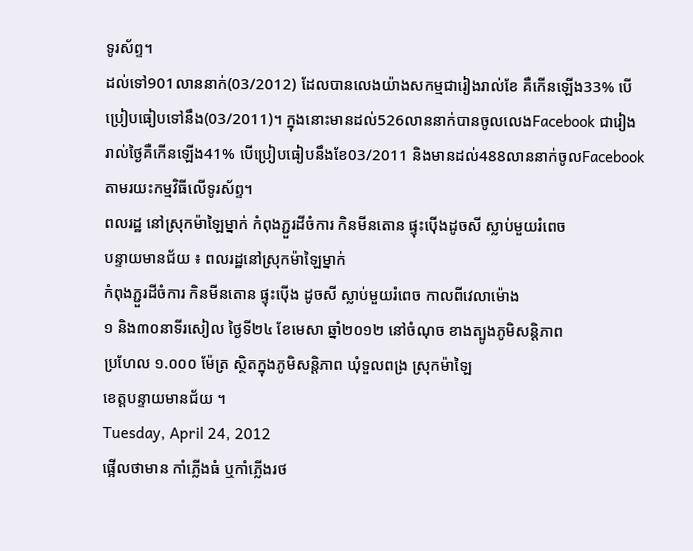ទូរស័ព្ទ។
ដល់ទៅ901លាននាក់(03/2012) ដែលបានលេងយ៉ាងសកម្មជារៀងរាល់ខែ គឺកើនឡើង33% បើ
ប្រៀបធៀបទៅនឹង(03/2011)។ ក្នុងនោះមានដល់526លាននាក់បានចូលលេងFacebook ជារៀង
រាល់ថ្ងៃគឺកើនឡើង41% បើប្រៀបធៀបនឹងខែ03/2011 និងមានដល់488លាននាក់ចូលFacebook
តាមរយះកម្មវិធីលើទូរស័ព្ទ។
ពលរដ្ឋ នៅស្រុកម៉ាឡៃម្នាក់ កំពុងភ្ជួរដីចំការ កិនមីនតោន ផ្ទុះប៉ើងដូចសី ស្លាប់មួយរំពេច
បន្ទាយមានជ័យ ៖ ពលរដ្ឋនៅស្រុកម៉ាឡៃម្នាក់
កំពុងភ្ជួរដីចំការ កិនមីនតោន ផ្ទុះប៉ើង ដូចសី ស្លាប់មួយរំពេច កាលពីវេលាម៉ោង
១ និង៣០នាទីរសៀល ថ្ងៃទី២៤ ខែមេសា ឆ្នាំ២០១២ នៅចំណុច ខាងត្បូងភូមិសន្តិភាព
ប្រហែល ១.០០០ ម៉ែត្រ ស្ថិតក្នុងភូមិសន្តិភាព ឃុំទួលពង្រ ស្រុកម៉ាឡៃ
ខេត្តបន្ទាយមានជ័យ ។
Tuesday, April 24, 2012
ផ្អើលថាមាន កាំភ្លើងធំ ឬកាំភ្លើងរថ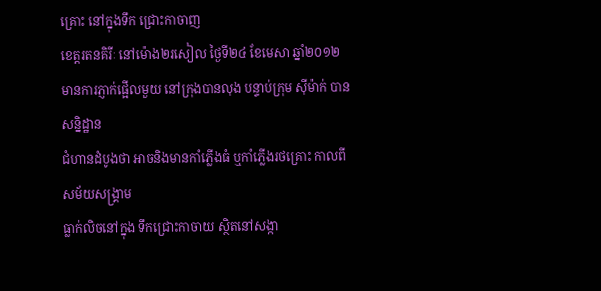គ្រោះ នៅក្នុងទឹក ជ្រោះកាចាញ
ខេត្តរតនគិរីៈ នៅម៉ោង២រសៀល ថ្ងៃទី២៤ ខែមេសា ឆ្នាំ២០១២
មានការភ្ញាក់ផ្អើលមួយ នៅក្រុងបានលុង បន្ទាប់ក្រុម ស៊ីម៉ាក់ បានសន្និដ្ឋាន
ជំហានដំបូងថា អាចនិងមានកាំភ្លើងធំ ឬកាំភ្លើងរថគ្រោះ កាលពីសម័យសង្គ្រាម
ធ្លាក់លិចនៅក្នុង ទឹកជ្រោះកាចាយ ស្ថិតនៅសង្កា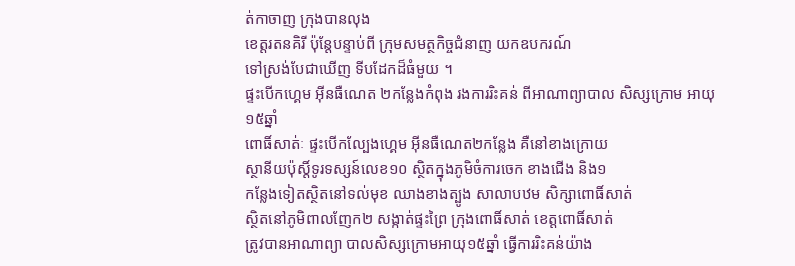ត់កាចាញ ក្រុងបានលុង
ខេត្តរតនគិរី ប៉ុន្តែបន្ទាប់ពី ក្រុមសមត្ថកិច្ចជំនាញ យកឧបករណ៍
ទៅស្រង់បែជាឃើញ ទីបដែកដ៏ធំមួយ ។
ផ្ទះបើកហ្គេម អ៊ីនធឺណេត ២កន្លែងកំពុង រងការរិះគន់ ពីអាណាព្យាបាល សិស្សក្រោម អាយុ ១៥ឆ្នាំ
ពោធិ៍សាត់ៈ ផ្ទះបើកល្បែងហ្គេម អ៊ីនធឺណេត២កន្លែង គឺនៅខាងក្រោយ
ស្ថានីយប៉ុស្តិ៍ទូរទស្សន៍លេខ១០ ស្ថិតក្នុងភូមិចំការចេក ខាងជើង និង១
កន្លែងទៀតស្ថិតនៅទល់មុខ ឈាងខាងត្បូង សាលាបឋម សិក្សាពោធិ៍សាត់
ស្ថិតនៅភូមិពាលញែក២ សង្កាត់ផ្ទះព្រៃ ក្រុងពោធិ៍សាត់ ខេត្តពោធិ៍សាត់
ត្រូវបានអាណាព្យា បាលសិស្សក្រោមអាយុ១៥ឆ្នាំ ធ្វើការរិះគន់យ៉ាង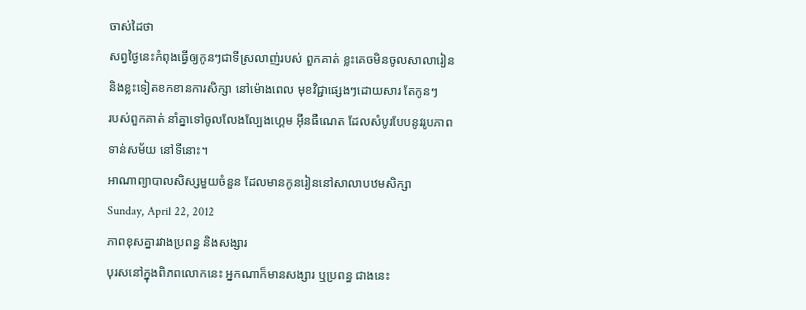ចាស់ដៃថា
សព្វថ្ងៃនេះកំពុងធ្វើឲ្យកូនៗជាទីស្រលាញ់របស់ ពួកគាត់ ខ្លះគេចមិនចូលសាលារៀន
និងខ្លះទៀតខកខានការសិក្សា នៅម៉ោងពេល មុខវិជ្ជាផ្សេងៗដោយសារ តែកូនៗ
របស់ពួកគាត់ នាំគ្នាទៅចូលលែងល្បែងហ្គេម អ៊ីនធឺណេត ដែលសំបូរបែបនូវរូបភាព
ទាន់សម័យ នៅទីនោះ។
អាណាព្យាបាលសិស្សមួយចំនួន ដែលមានកូនរៀននៅសាលាបឋមសិក្សា
Sunday, April 22, 2012
ភាពខុសគ្នារវាងប្រពន្ធ និងសង្សារ
បុរសនៅក្នុងពិភពលោកនេះ អ្នកណាក៏មានសង្សារ ឬប្រពន្ធ ជាងនេះ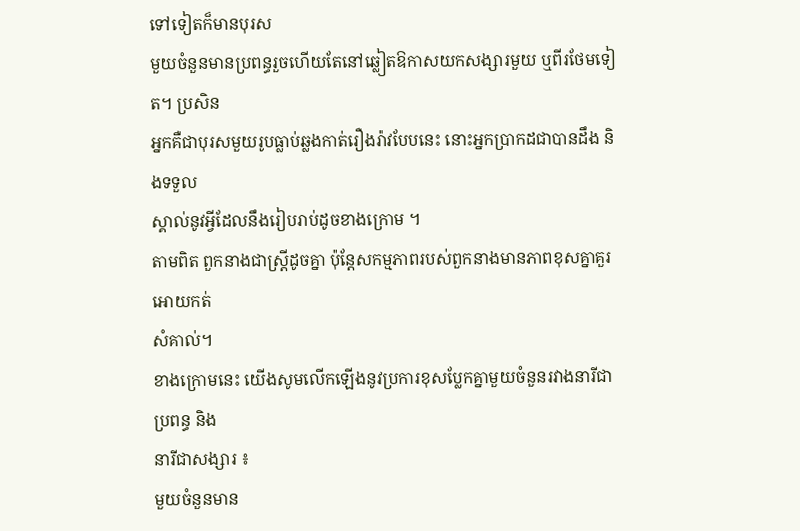ទៅទៀតក៏មានបុរស
មួយចំនួនមានប្រពន្ធរួចហើយតែនៅឆ្លៀតឱកាសយកសង្សារមួយ ឬពីរថែមទៀត។ ប្រសិន
អ្នកគឺជាបុរសមួយរូបធ្លាប់ឆ្លងកាត់រឿងរ៉ាវបែបនេះ នោះអ្នកប្រាកដជាបានដឹង និងទទួល
ស្គាល់នូវអ្វីដែលនឹងរៀបរាប់ដូចខាងក្រោម ។
តាមពិត ពួកនាងជាស្ដ្រីដូចគ្នា ប៉ុន្ដែសកម្មភាពរបស់ពួកនាងមានភាពខុសគ្នាគួរអោយកត់
សំគាល់។
ខាងក្រោមនេះ យើងសូមលើកឡើងនូវប្រការខុសប្លែកគ្នាមួយចំនួនរវាងនារីជាប្រពន្ធ និង
នារីជាសង្សារ ៖
មួយចំនួនមាន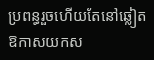ប្រពន្ធរួចហើយតែនៅឆ្លៀតឱកាសយកស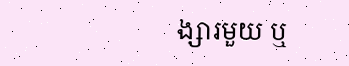ង្សារមួយ ឬ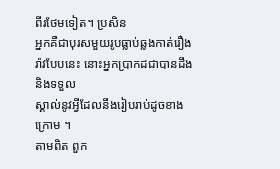ពីរថែមទៀត។ ប្រសិន
អ្នកគឺជាបុរសមួយរូបធ្លាប់ឆ្លងកាត់រឿងរ៉ាវបែបនេះ នោះអ្នកប្រាកដជាបានដឹង និងទទួល
ស្គាល់នូវអ្វីដែលនឹងរៀបរាប់ដូចខាងក្រោម ។
តាមពិត ពួក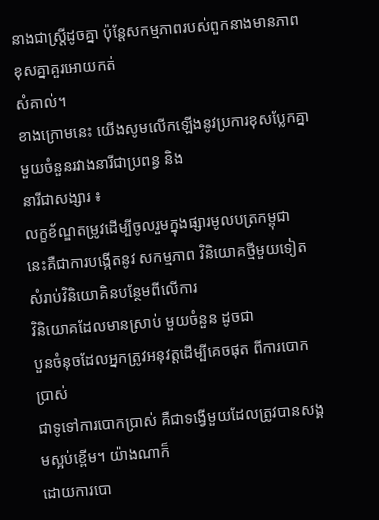នាងជាស្ដ្រីដូចគ្នា ប៉ុន្ដែសកម្មភាពរបស់ពួកនាងមានភាពខុសគ្នាគួរអោយកត់
សំគាល់។
ខាងក្រោមនេះ យើងសូមលើកឡើងនូវប្រការខុសប្លែកគ្នាមួយចំនួនរវាងនារីជាប្រពន្ធ និង
នារីជាសង្សារ ៖
លក្ខខ័ណ្ឌតម្រូវដើម្បីចូលរួមក្នុងផ្សារមូលបត្រកម្ពុជា
នេះគឺជាការបង្កើតនូវ សកម្មភាព វិនិយោគថ្មីមួយទៀតសំរាប់វិនិយោគិនបន្ថែមពីលើការ
វិនិយោគដែលមានស្រាប់ មួយចំនួន ដូចជា
បួនចំនុចដែលអ្នកត្រូវអនុវត្តដើម្បីគេចផុត ពីការបោកប្រាស់
ជាទូទៅការបោកប្រាស់ គឺជាទង្វើមួយដែលត្រូវបានសង្គមស្អប់ខ្ពើម។ យ៉ាងណាក៏
ដោយការបោ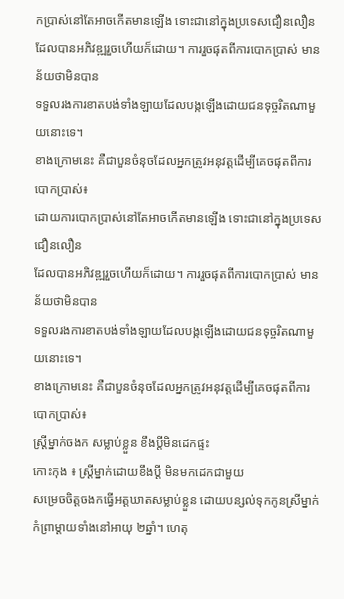កប្រាស់នៅតែអាចកើតមានឡើង ទោះជានៅក្នុងប្រទេសជឿនលឿន
ដែលបានអភិវឌ្ឍរួចហើយក៏ដោយ។ ការរួចផុតពីការបោកប្រាស់ មានន័យថាមិនបាន
ទទួលរងការខាតបង់ទាំងឡាយដែលបង្កឡើងដោយជនទុច្ចរិតណាមួយនោះទេ។
ខាងក្រោមនេះ គឺជាបួនចំនុចដែលអ្នកត្រូវអនុវត្តដើម្បីគេចផុតពីការបោកប្រាស់៖
ដោយការបោកប្រាស់នៅតែអាចកើតមានឡើង ទោះជានៅក្នុងប្រទេសជឿនលឿន
ដែលបានអភិវឌ្ឍរួចហើយក៏ដោយ។ ការរួចផុតពីការបោកប្រាស់ មានន័យថាមិនបាន
ទទួលរងការខាតបង់ទាំងឡាយដែលបង្កឡើងដោយជនទុច្ចរិតណាមួយនោះទេ។
ខាងក្រោមនេះ គឺជាបួនចំនុចដែលអ្នកត្រូវអនុវត្តដើម្បីគេចផុតពីការបោកប្រាស់៖
ស្រ្តីម្នាក់ចងក សម្លាប់ខ្លួន ខឹងប្តីមិនដេកផ្ទះ
កោះកុង ៖ ស្ត្រីម្នាក់ដោយខឹងប្តី មិនមកដេកជាមួយ
សម្រេចចិត្តចងកធ្វើអត្តឃាតសម្លាប់ខ្លួន ដោយបន្សល់ទុកកូនស្រីម្នាក់
កំព្រាម្តាយទាំងនៅអាយុ ២ឆ្នាំ។ ហេតុ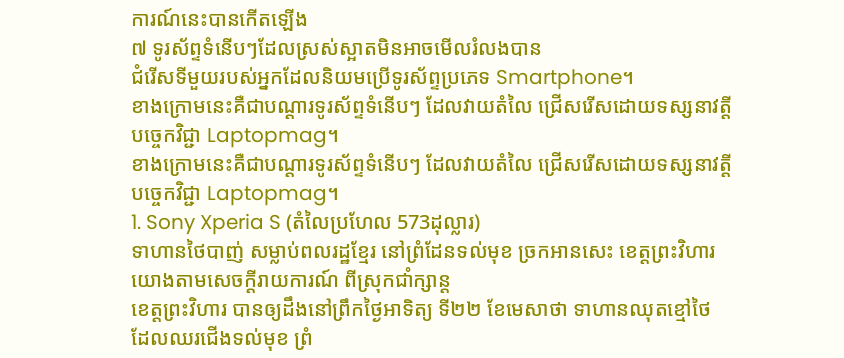ការណ៍នេះបានកើតឡើង
៧ ទូរស័ព្ទទំនើបៗដែលស្រស់ស្អាតមិនអាចមើលរំលងបាន
ជំរើសទីមួយរបស់អ្នកដែលនិយមប្រើទូរស័ព្ទប្រភេទ Smartphone។
ខាងក្រោមនេះគឺជាបណ្តារទូរស័ព្ទទំនើបៗ ដែលវាយតំលៃ ជ្រើសរើសដោយទស្សនាវត្តី
បច្ចេកវិជ្ជា Laptopmag។
ខាងក្រោមនេះគឺជាបណ្តារទូរស័ព្ទទំនើបៗ ដែលវាយតំលៃ ជ្រើសរើសដោយទស្សនាវត្តី
បច្ចេកវិជ្ជា Laptopmag។
1. Sony Xperia S (តំលៃប្រហែល 573ដុល្លារ)
ទាហានថៃបាញ់ សម្លាប់ពលរដ្ឋខ្មែរ នៅព្រំដែនទល់មុខ ច្រកអានសេះ ខេត្តព្រះវិហារ
យោងតាមសេចក្តីរាយការណ៍ ពីស្រុកជាំក្សាន្ត
ខេត្តព្រះវិហារ បានឲ្យដឹងនៅព្រឹកថ្ងៃអាទិត្យ ទី២២ ខែមេសាថា ទាហានឈុតខ្មៅថៃ
ដែលឈរជើងទល់មុខ ព្រំ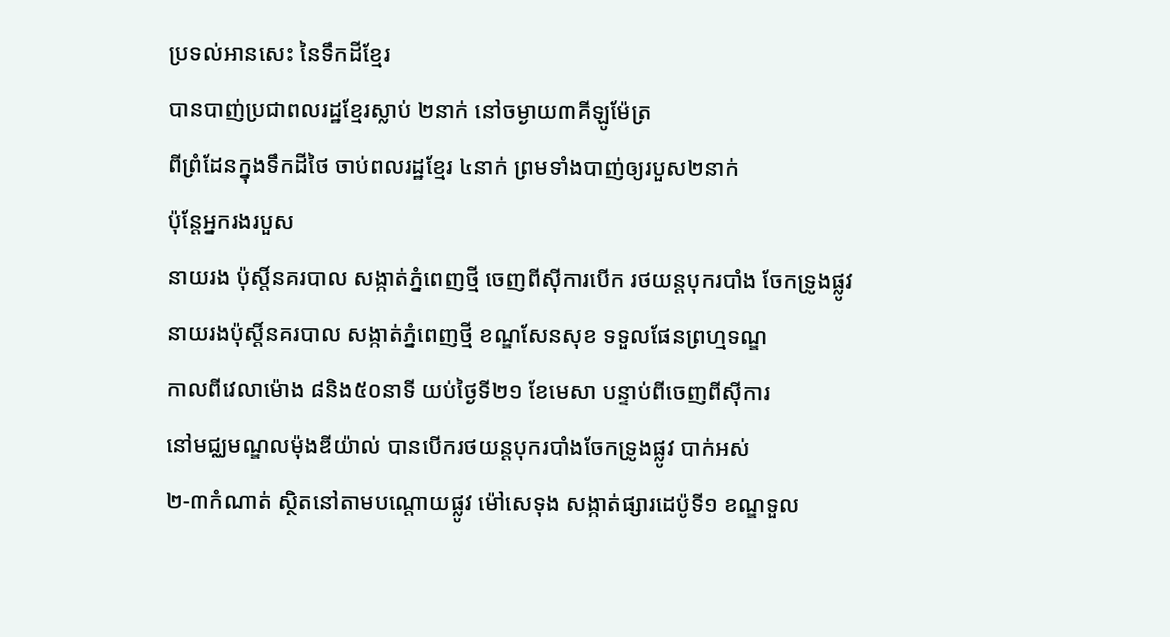ប្រទល់អានសេះ នៃទឹកដីខ្មែរ
បានបាញ់ប្រជាពលរដ្ឋខ្មែរស្លាប់ ២នាក់ នៅចម្ងាយ៣គីឡូម៉ែត្រ
ពីព្រំដែនក្នុងទឹកដីថៃ ចាប់ពលរដ្ឋខ្មែរ ៤នាក់ ព្រមទាំងបាញ់ឲ្យរបួស២នាក់
ប៉ុន្តែអ្នករងរបួស
នាយរង ប៉ុស្តិ៍នគរបាល សង្កាត់ភ្នំពេញថ្មី ចេញពីស៊ីការបើក រថយន្តបុករបាំង ចែកទ្រូងផ្លូវ
នាយរងប៉ុស្តិ៍នគរបាល សង្កាត់ភ្នំពេញថ្មី ខណ្ឌសែនសុខ ទទួលផែនព្រហ្មទណ្ឌ
កាលពីវេលាម៉ោង ៨និង៥០នាទី យប់ថ្ងៃទី២១ ខែមេសា បន្ទាប់ពីចេញពីស៊ីការ
នៅមជ្ឈមណ្ឌលម៉ុងឌីយ៉ាល់ បានបើករថយន្តបុករបាំងចែកទ្រូងផ្លូវ បាក់អស់
២-៣កំណាត់ ស្ថិតនៅតាមបណ្តោយផ្លូវ ម៉ៅសេទុង សង្កាត់ផ្សារដេប៉ូទី១ ខណ្ឌទួល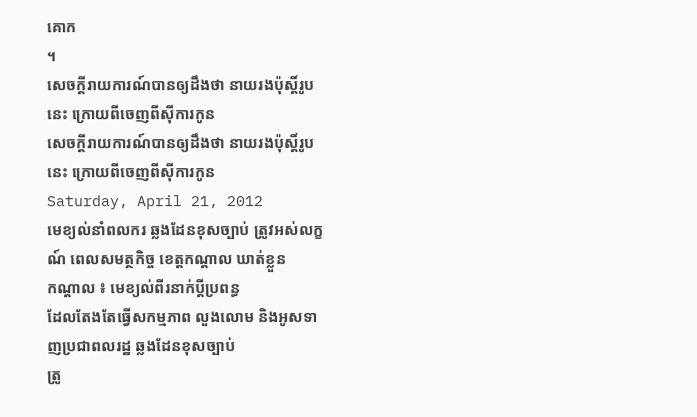គោក
។
សេចក្តីរាយការណ៍បានឲ្យដឹងថា នាយរងប៉ុស្តិ៍រូបនេះ ក្រោយពីចេញពីស៊ីការកូន
សេចក្តីរាយការណ៍បានឲ្យដឹងថា នាយរងប៉ុស្តិ៍រូបនេះ ក្រោយពីចេញពីស៊ីការកូន
Saturday, April 21, 2012
មេខ្យល់នាំពលករ ឆ្លងដែនខុសច្បាប់ ត្រូវអស់លក្ខណ៍ ពេលសមត្ថកិច្ច ខេត្តកណ្តាល ឃាត់ខ្លួន
កណ្តាល ៖ មេខ្យល់ពីរនាក់ប្តីប្រពន្ធ
ដែលតែងតែធ្វើសកម្មភាព លួងលោម និងអូសទាញប្រជាពលរដ្ឋ ឆ្លងដែនខុសច្បាប់
ត្រូ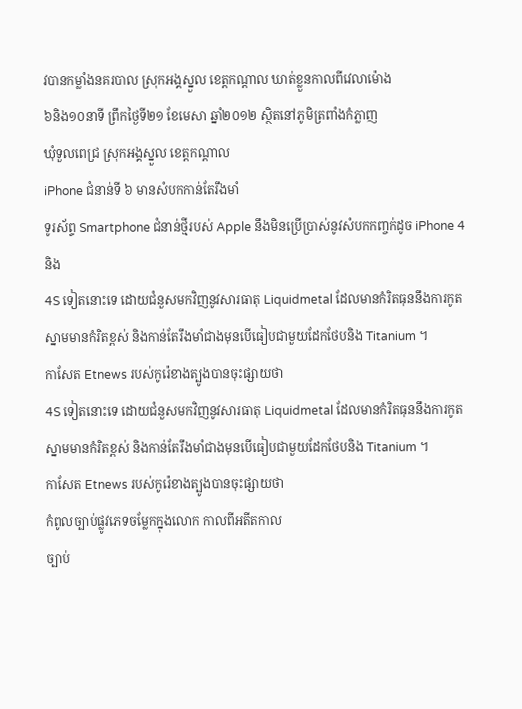វបានកម្លាំងនគរបាល ស្រុកអង្គស្នួល ខេត្តកណ្តាល ឃាត់ខ្លួនកាលពីវេលាម៉ោង
៦និង១០នាទី ព្រឹកថ្ងៃទី២១ ខែមេសា ឆ្នាំ២០១២ ស្ថិតនៅភូមិត្រពាំងកំភ្លាញ
ឃុំទួលពេជ្រ ស្រុកអង្គស្នួល ខេត្តកណ្តាល
iPhone ជំនាន់ទី ៦ មានសំបកកាន់តែរឹងមាំ
ទូរស័ព្ទ Smartphone ជំនាន់ថ្មីរបស់ Apple នឹងមិនប្រើប្រាស់នូវសំបកកញ្ចក់ដូច iPhone 4 និង
4S ទៀតនោះទេ ដោយជំនួសមកវិញនូវសារធាតុ Liquidmetal ដែលមានកំរិតធុននឹងការកូត
ស្នាមមានកំរិតខ្ពស់ និងកាន់តែរឹងមាំជាងមុនបើធៀបជាមួយដែកថែបនិង Titanium ។
កាសែត Etnews របស់កូរ៉េខាងត្បូងបានចុះផ្សាយថា
4S ទៀតនោះទេ ដោយជំនួសមកវិញនូវសារធាតុ Liquidmetal ដែលមានកំរិតធុននឹងការកូត
ស្នាមមានកំរិតខ្ពស់ និងកាន់តែរឹងមាំជាងមុនបើធៀបជាមួយដែកថែបនិង Titanium ។
កាសែត Etnews របស់កូរ៉េខាងត្បូងបានចុះផ្សាយថា
កំពូលច្បាប់ផ្លូវភេទចម្លែកក្នុងលោក កាលពីអតីតកាល
ច្បាប់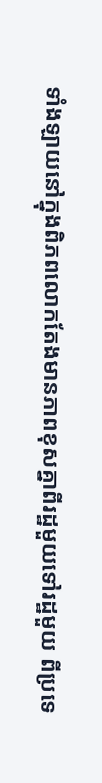ទាំងឡាយនៅក្នុងពិភពលោកតែងមានភាពខុសគ្នាពីរដ្ឋមួយទៅរដ្ឋមួយ ពីប្រទេ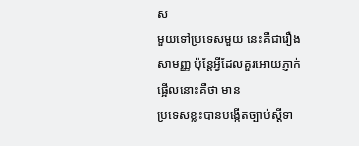ស
មួយទៅប្រទេសមួយ នេះគឺជារឿងសាមញ្ញ ប៉ុន្ដែអ្វីដែលគួរអោយភ្ញាក់ផ្អើលនោះគឺថា មាន
ប្រទេសខ្លះបានបង្កើតច្បាប់ស្ដីទា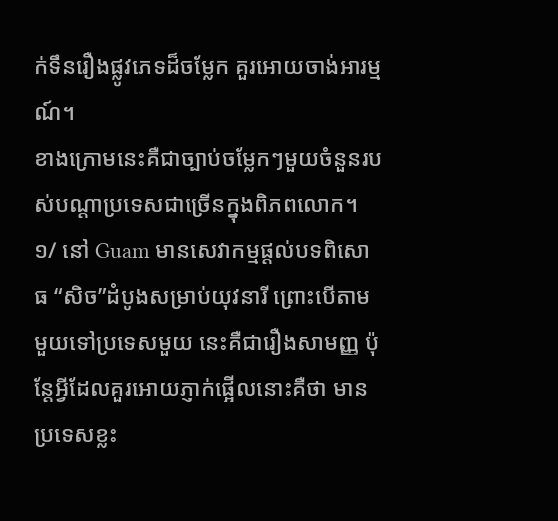ក់ទឹនរឿងផ្លូវភេទដ៏ចម្លែក គួរអោយចាង់អារម្មណ៍។
ខាងក្រោមនេះគឺជាច្បាប់ចម្លែកៗមួយចំនួនរបស់បណ្ដាប្រទេសជាច្រើនក្នុងពិភពលោក។
១/ នៅ Guam មានសេវាកម្មផ្ដល់បទពិសោធ “សិច”ដំបូងសមា្រប់យុវនារី ព្រោះបើតាម
មួយទៅប្រទេសមួយ នេះគឺជារឿងសាមញ្ញ ប៉ុន្ដែអ្វីដែលគួរអោយភ្ញាក់ផ្អើលនោះគឺថា មាន
ប្រទេសខ្លះ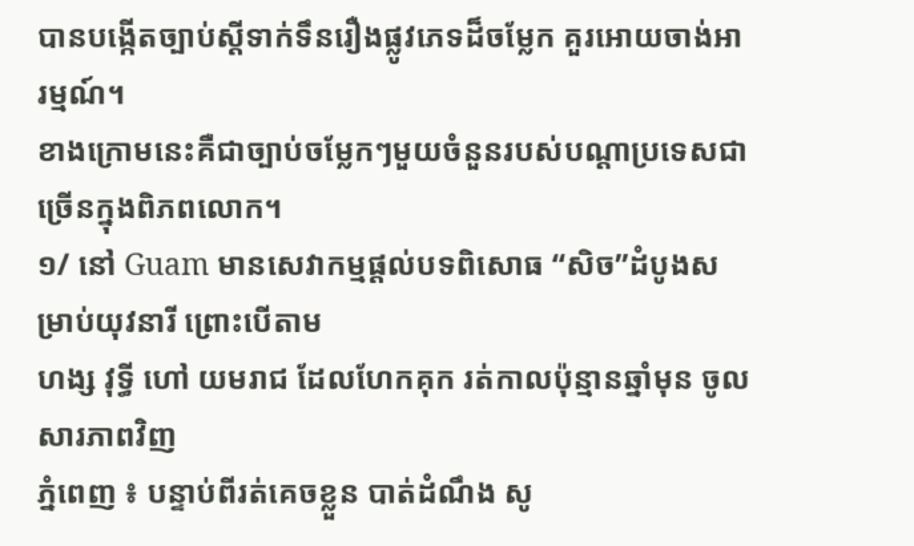បានបង្កើតច្បាប់ស្ដីទាក់ទឹនរឿងផ្លូវភេទដ៏ចម្លែក គួរអោយចាង់អារម្មណ៍។
ខាងក្រោមនេះគឺជាច្បាប់ចម្លែកៗមួយចំនួនរបស់បណ្ដាប្រទេសជាច្រើនក្នុងពិភពលោក។
១/ នៅ Guam មានសេវាកម្មផ្ដល់បទពិសោធ “សិច”ដំបូងសមា្រប់យុវនារី ព្រោះបើតាម
ហង្ស វុទ្ធី ហៅ យមរាជ ដែលហែកគុក រត់កាលប៉ុន្មានឆ្នាំមុន ចូលសារភាពវិញ
ភ្នំពេញ ៖ បន្ទាប់ពីរត់គេចខ្លួន បាត់ដំណឹង សូ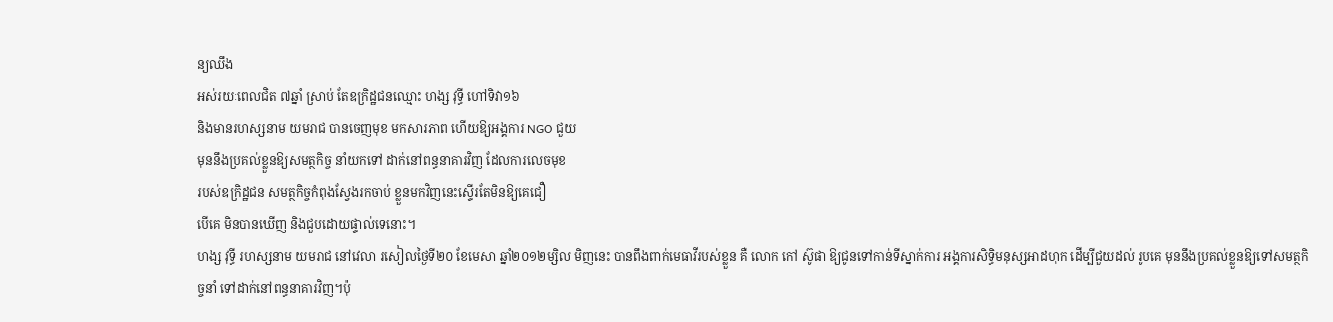ន្យឈឹង
អស់រយៈពេលជិត ៧ឆ្នាំ ស្រាប់ តែឧក្រិដ្ឋជនឈ្មោះ ហង្ស វុទ្ធី ហៅទិវា១៦
និងមានរហស្សនាម យមរាជ បានចេញមុខ មកសារភាព ហើយឱ្យអង្គការ NGO ជួយ
មុននឹងប្រគល់ខ្លួនឱ្យសមត្ថកិច្ច នាំយកទៅ ដាក់នៅពន្ធនាគារវិញ ដែលការលេចមុខ
របស់ឧក្រិដ្ឋជន សមត្ថកិច្ចកំពុងស្វែងរកចាប់ ខ្លួនមកវិញនេះស្ទើរតែមិនឱ្យគេជឿ
បើគេ មិនបានឃើញ និងជួបដោយផ្ទាល់ទេនោះ។
ហង្ស វុទ្ធី រហស្សនាម យមរាជ នៅវេលា រសៀលថ្ងៃទី២០ ខែមេសា ឆ្នាំ២០១២ម្សិល មិញនេះ បានពឹងពាក់មេធាវីរបស់ខ្លួន គឺ លោក កៅ ស៊ូផា ឱ្យជូនទៅកាន់ទីស្នាក់ការ អង្គការសិទ្ធិមនុស្សអាដហុក ដើម្បីជួយដល់ រូបគេ មុននឹងប្រគល់ខ្លួនឱ្យទៅសមត្ថកិច្ចនាំ ទៅដាក់នៅពន្ធនាគារវិញ។ប៉ុ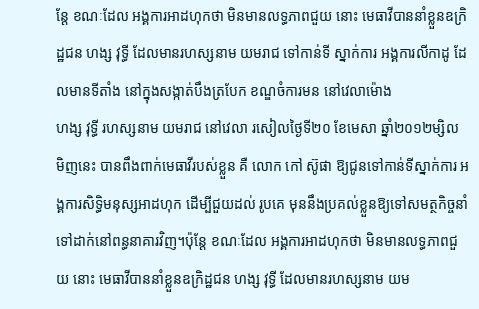ន្ដែ ខណៈដែល អង្គការអាដហុកថា មិនមានលទ្ធភាពជួយ នោះ មេធាវីបាននាំខ្លួនឧក្រិដ្ឋជន ហង្ស វុទ្ធី ដែលមានរហស្សនាម យមរាជ ទៅកាន់ទី ស្នាក់ការ អង្គការលីកាដូ ដែលមានទីតាំង នៅក្នុងសង្កាត់បឹងត្របែក ខណ្ឌចំការមន នៅវេលាម៉ោង
ហង្ស វុទ្ធី រហស្សនាម យមរាជ នៅវេលា រសៀលថ្ងៃទី២០ ខែមេសា ឆ្នាំ២០១២ម្សិល មិញនេះ បានពឹងពាក់មេធាវីរបស់ខ្លួន គឺ លោក កៅ ស៊ូផា ឱ្យជូនទៅកាន់ទីស្នាក់ការ អង្គការសិទ្ធិមនុស្សអាដហុក ដើម្បីជួយដល់ រូបគេ មុននឹងប្រគល់ខ្លួនឱ្យទៅសមត្ថកិច្ចនាំ ទៅដាក់នៅពន្ធនាគារវិញ។ប៉ុន្ដែ ខណៈដែល អង្គការអាដហុកថា មិនមានលទ្ធភាពជួយ នោះ មេធាវីបាននាំខ្លួនឧក្រិដ្ឋជន ហង្ស វុទ្ធី ដែលមានរហស្សនាម យម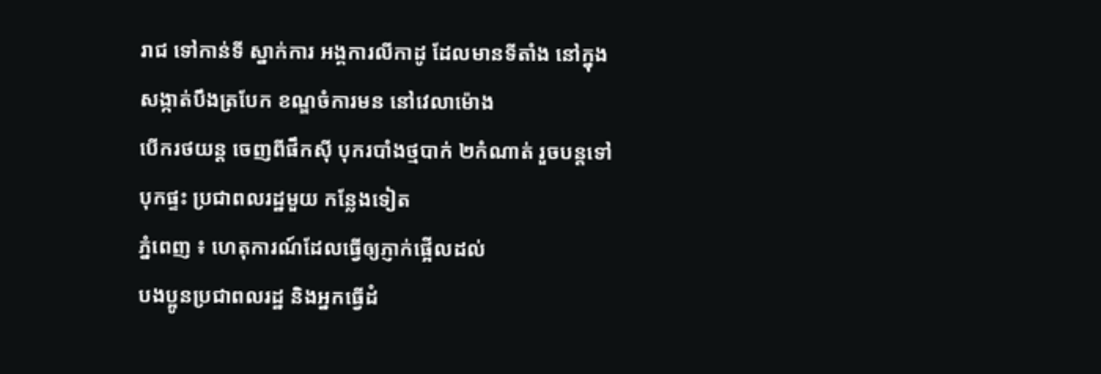រាជ ទៅកាន់ទី ស្នាក់ការ អង្គការលីកាដូ ដែលមានទីតាំង នៅក្នុងសង្កាត់បឹងត្របែក ខណ្ឌចំការមន នៅវេលាម៉ោង
បើករថយន្ត ចេញពីផឹកស៊ី បុករបាំងថ្មបាក់ ២កំណាត់ រួចបន្តទៅបុកផ្ទះ ប្រជាពលរដ្ឋមួយ កន្លែងទៀត
ភ្នំពេញ ៖ ហេតុការណ៍ដែលធ្វើឲ្យភ្ញាក់ផ្អើលដល់
បងប្អូនប្រជាពលរដ្ឋ និងអ្នកធ្វើដំ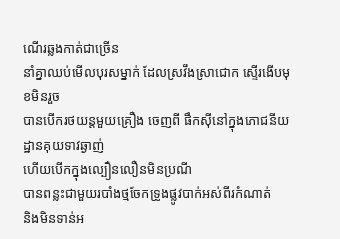ណើរឆ្លងកាត់ជាច្រើន
នាំគ្នាឈប់មើលបុរសម្នាក់ ដែលស្រវឹងស្រាជោក ស្ទើរងើបមុខមិនរួច
បានបើករថយន្តមួយគ្រឿង ចេញពី ផឹកស៊ីនៅក្នុងភោជនីយដ្ឋានគុយទាវឆ្ងាញ់
ហើយបើកក្នុងល្បឿនលឿនមិនប្រណី
បានពន្លះជាមួយរបាំងថ្មចែកទ្រូងផ្លូវបាក់អស់ពីរកំណាត់
និងមិនទាន់អ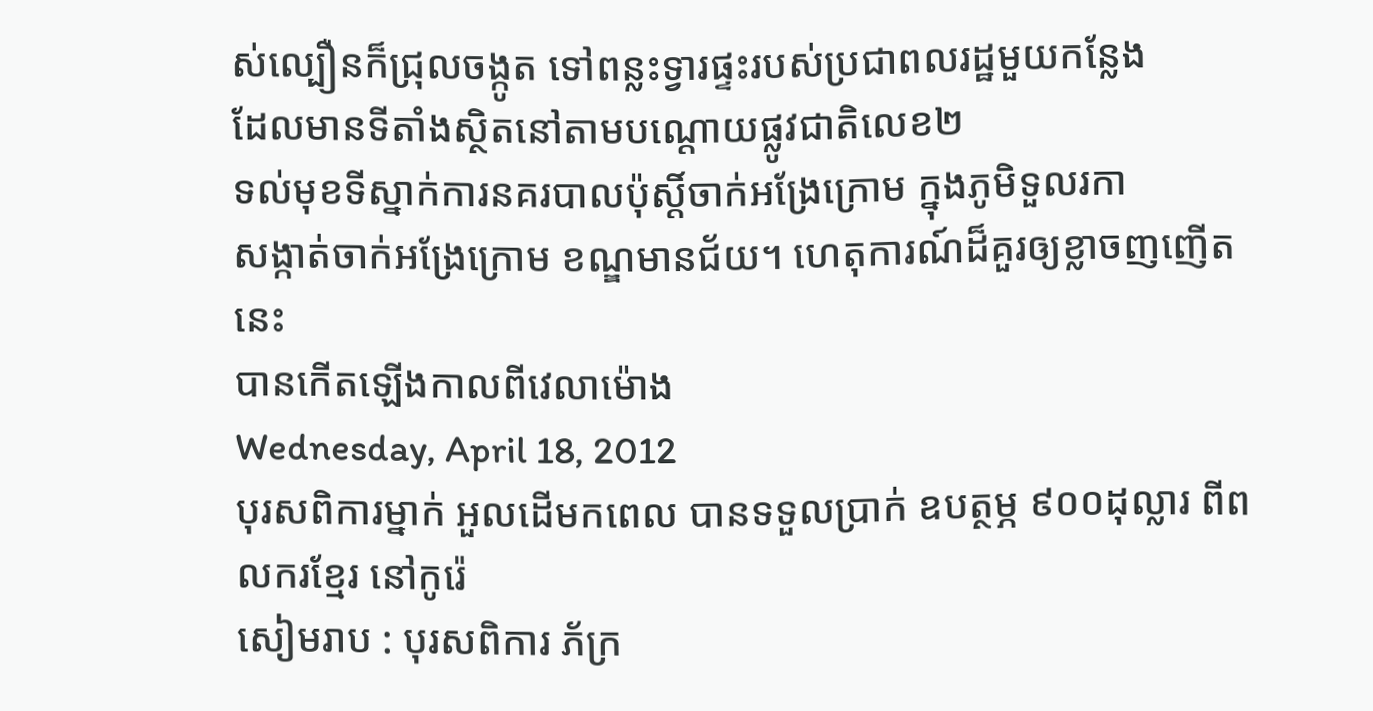ស់ល្បឿនក៏ជ្រុលចង្កូត ទៅពន្លះទ្វារផ្ទះរបស់ប្រជាពលរដ្ឋមួយកន្លែង
ដែលមានទីតាំងស្ថិតនៅតាមបណ្តោយផ្លូវជាតិលេខ២
ទល់មុខទីស្នាក់ការនគរបាលប៉ុស្តិ៍ចាក់អង្រែក្រោម ក្នុងភូមិទួលរកា
សង្កាត់ចាក់អង្រែក្រោម ខណ្ឌមានជ័យ។ ហេតុការណ៍ដ៏គួរឲ្យខ្លាចញញើតនេះ
បានកើតឡើងកាលពីវេលាម៉ោង
Wednesday, April 18, 2012
បុរសពិការម្នាក់ អួលដើមកពេល បានទទួលប្រាក់ ឧបត្ថម្ភ ៩០០ដុល្លារ ពីពលករខ្មែរ នៅកូរ៉េ
សៀមរាប : បុរសពិការ ភ័ក្រ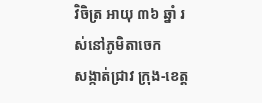វិចិត្រ អាយុ ៣៦ ឆ្នាំ រស់នៅភូមិតាចេក
សង្កាត់ជ្រាវ ក្រុង-ខេត្ត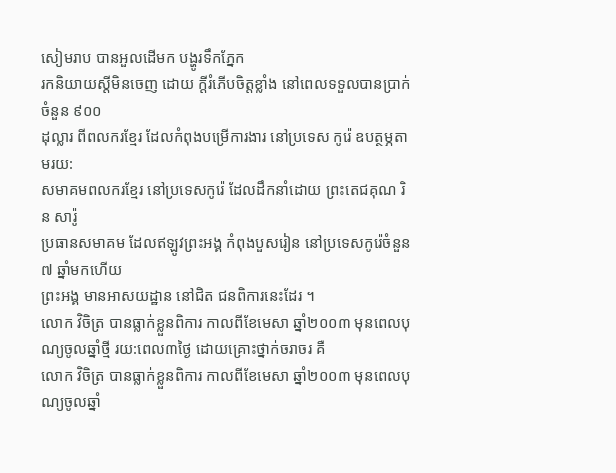សៀមរាប បានអួលដើមក បង្ហូរទឹកភ្នែក
រកនិយាយស្ដីមិនចេញ ដោយ ក្ដីរំភើបចិត្តខ្លាំង នៅពេលទទួលបានប្រាក់ចំនួន ៩០០
ដុល្លារ ពីពលករខ្មែរ ដែលកំពុងបម្រើការងារ នៅប្រទេស កូរ៉េ ឧបត្ថម្ភតាមរយ:
សមាគមពលករខ្មែរ នៅប្រទេសកូរ៉េ ដែលដឹកនាំដោយ ព្រះតេជគុណ រិន សារ៉ូ
ប្រធានសមាគម ដែលឥឡូវព្រះអង្គ កំពុងបួសរៀន នៅប្រទេសកូរ៉េចំនួន ៧ ឆ្នាំមកហើយ
ព្រះអង្គ មានអាសយដ្ឋាន នៅជិត ជនពិការនេះដែរ ។
លោក វិចិត្រ បានធ្លាក់ខ្លួនពិការ កាលពីខែមេសា ឆ្នាំ២០០៣ មុនពេលបុណ្យចូលឆ្នាំថ្មី រយ:ពេល៣ថ្ងៃ ដោយគ្រោះថ្នាក់ចរាចរ គឺ
លោក វិចិត្រ បានធ្លាក់ខ្លួនពិការ កាលពីខែមេសា ឆ្នាំ២០០៣ មុនពេលបុណ្យចូលឆ្នាំ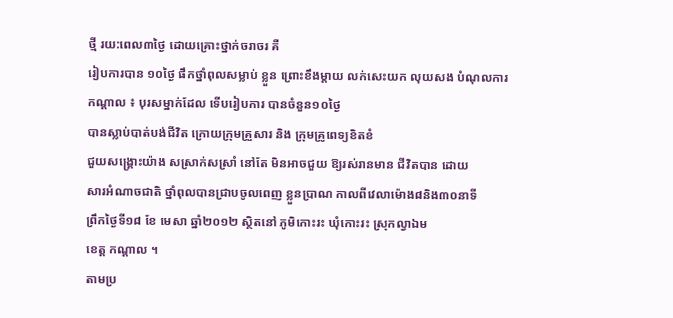ថ្មី រយ:ពេល៣ថ្ងៃ ដោយគ្រោះថ្នាក់ចរាចរ គឺ
រៀបការបាន ១០ថ្ងៃ ផឹកថ្នាំពុលសម្លាប់ ខ្លួន ព្រោះខឹងម្ដាយ លក់សេះយក លុយសង បំណុលការ
កណ្ដាល ៖ បុរសម្នាក់ដែល ទើបរៀបការ បានចំនួន១០ថ្ងៃ
បានស្លាប់បាត់បង់ជីវិត ក្រោយក្រុមគ្រួសារ និង ក្រុមគ្រូពេទ្យខិតខំ
ជួយសង្គ្រោះយ៉ាង សស្រាក់សស្រាំ នៅតែ មិនអាចជួយ ឱ្យរស់រានមាន ជីវិតបាន ដោយ
សារអំណាចជាតិ ថ្នាំពុលបានជ្រាបចូលពេញ ខ្លួនប្រាណ កាលពីវេលាម៉ោង៨និង៣០នាទី
ព្រឹកថ្ងៃទី១៨ ខែ មេសា ឆ្នាំ២០១២ ស្ថិតនៅ ភូមិកោះរះ ឃុំកោះរះ ស្រុកល្វាឯម
ខេត្ដ កណ្ដាល ។
តាមប្រ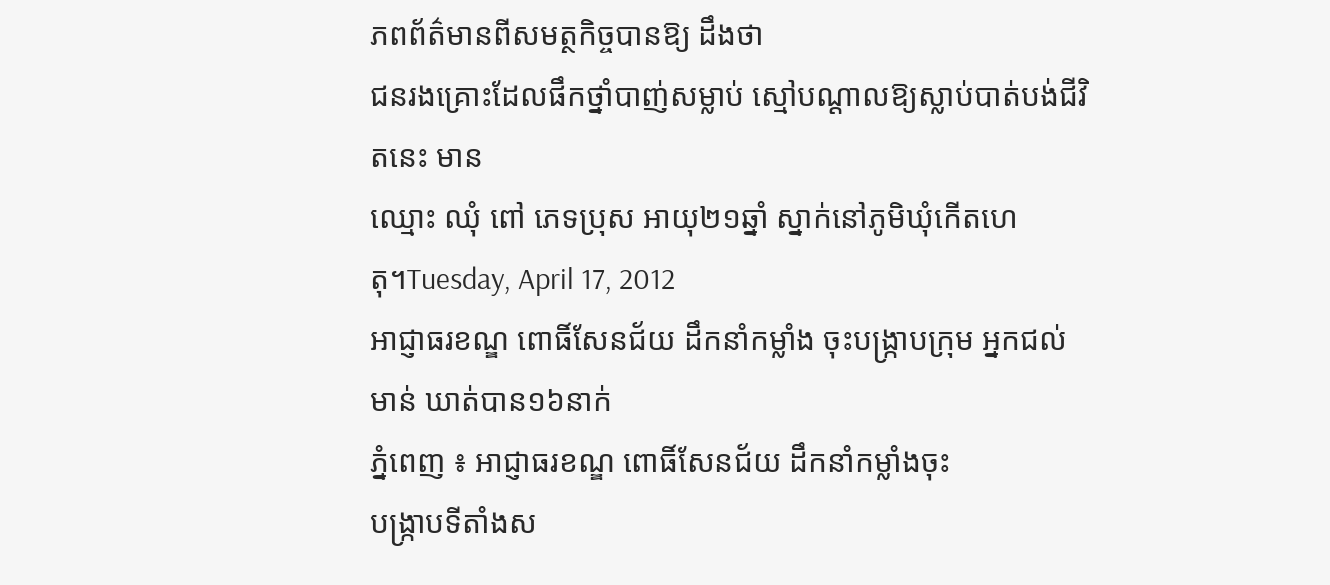ភពព័ត៌មានពីសមត្ថកិច្ចបានឱ្យ ដឹងថា
ជនរងគ្រោះដែលផឹកថ្នាំបាញ់សម្លាប់ ស្មៅបណ្ដាលឱ្យស្លាប់បាត់បង់ជីវិតនេះ មាន
ឈ្មោះ ឈុំ ពៅ ភេទប្រុស អាយុ២១ឆ្នាំ ស្នាក់នៅភូមិឃុំកើតហេតុ។Tuesday, April 17, 2012
អាជ្ញាធរខណ្ឌ ពោធិ៍សែនជ័យ ដឹកនាំកម្លាំង ចុះបង្ក្រាបក្រុម អ្នកជល់មាន់ ឃាត់បាន១៦នាក់
ភ្នំពេញ ៖ អាជ្ញាធរខណ្ឌ ពោធិ៍សែនជ័យ ដឹកនាំកម្លាំងចុះ
បង្ក្រាបទីតាំងស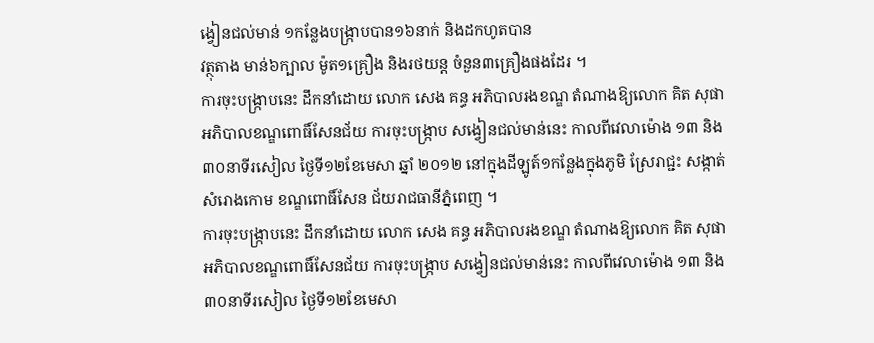ង្វៀនជល់មាន់ ១កន្លែងបង្ក្រាបបាន១៦នាក់ និងដកហូតបាន
វត្ថុតាង មាន់៦ក្បាល ម៉ូត១គ្រឿង និងរថយន្ដ ចំនួន៣គ្រឿងផងដែរ ។
ការចុះបង្ក្រាបនេះ ដឹកនាំដោយ លោក សេង គន្ធ អភិបាលរងខណ្ឌ តំណាងឱ្យលោក គិត សុផា អភិបាលខណ្ឌពោធិ៍សែនជ័យ ការចុះបង្ក្រាប សង្វៀនជល់មាន់នេះ កាលពីវេលាម៉ោង ១៣ និង ៣០នាទីរសៀល ថ្ងៃទី១២ខែមេសា ឆ្នាំ ២០១២ នៅក្នុងដីឡូត៍១កន្លែងក្នុងភូមិ ស្រែរាជ្ជះ សង្កាត់សំរោងកោម ខណ្ឌពោធិ៍សែន ជ័យរាជធានីភ្នំពេញ ។
ការចុះបង្ក្រាបនេះ ដឹកនាំដោយ លោក សេង គន្ធ អភិបាលរងខណ្ឌ តំណាងឱ្យលោក គិត សុផា អភិបាលខណ្ឌពោធិ៍សែនជ័យ ការចុះបង្ក្រាប សង្វៀនជល់មាន់នេះ កាលពីវេលាម៉ោង ១៣ និង ៣០នាទីរសៀល ថ្ងៃទី១២ខែមេសា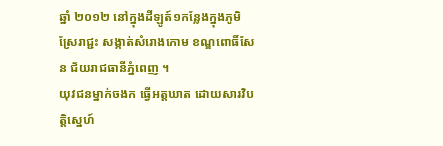ឆ្នាំ ២០១២ នៅក្នុងដីឡូត៍១កន្លែងក្នុងភូមិ ស្រែរាជ្ជះ សង្កាត់សំរោងកោម ខណ្ឌពោធិ៍សែន ជ័យរាជធានីភ្នំពេញ ។
យុវជនម្នាក់ចងក ធ្វើអត្តឃាត ដោយសារវិបត្តិស្នេហ៍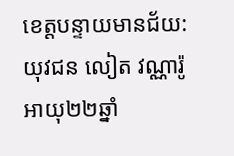ខេត្តបន្ទាយមានជ័យ: យុវជន លៀត វណ្ណារ៉ូ អាយុ២២ឆ្នាំ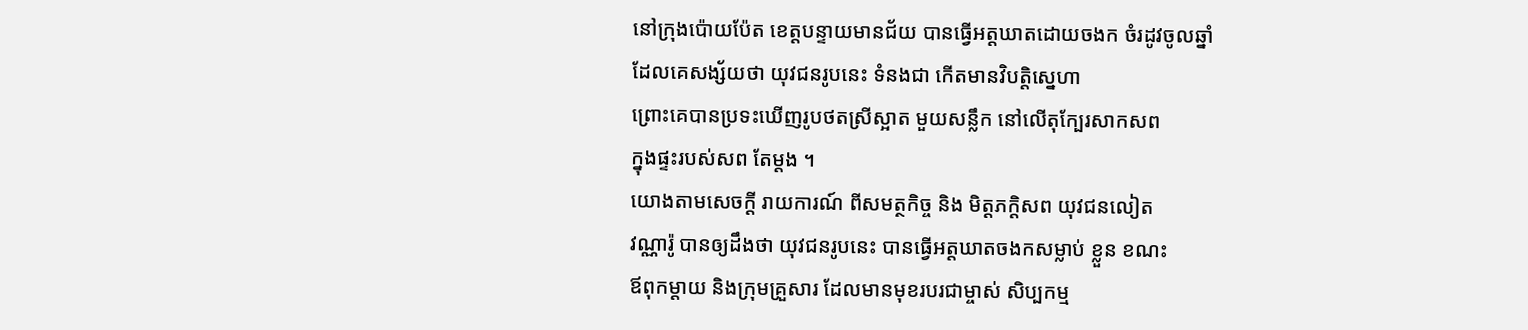នៅក្រុងប៉ោយប៉ែត ខេត្តបន្ទាយមានជ័យ បានធ្វើអត្តឃាតដោយចងក ចំរដូវចូលឆ្នាំ
ដែលគេសង្ស័យថា យុវជនរូបនេះ ទំនងជា កើតមានវិបត្តិស្នេហា
ព្រោះគេបានប្រទះឃើញរូបថតស្រីស្អាត មួយសន្លឹក នៅលើតុក្បែរសាកសព
ក្នុងផ្ទះរបស់សព តែម្តង ។
យោងតាមសេចក្តី រាយការណ៍ ពីសមត្ថកិច្ច និង មិត្តភក្តិសព យុវជនលៀត
វណ្ណារ៉ូ បានឲ្យដឹងថា យុវជនរូបនេះ បានធ្វើអត្តឃាតចងកសម្លាប់ ខ្លួន ខណះ
ឪពុកម្តាយ និងក្រុមគ្រួសារ ដែលមានមុខរបរជាម្ចាស់ សិប្បកម្ម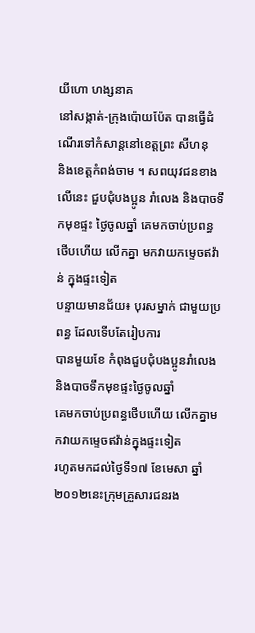យីហោ ហង្សនាគ
នៅសង្កាត់-ក្រុងប៉ោយប៉ែត បានធ្វើដំណើរទៅកំសាន្តនៅខេត្តព្រះ សីហនុ
និងខេត្តកំពង់ចាម ។ សពយុវជនខាងលើនេះ ជួបជុំបងប្អូន រាំលេង និងបាចទឹកមុខផ្ទះ ថ្ងៃចូលឆ្នាំ គេមកចាប់ប្រពន្ធ ថើបហើយ លើកគ្នា មកវាយកម្ទេចឥវ៉ាន់ ក្នុងផ្ទះទៀត
បន្ទាយមានជ័យ៖ បុរសម្នាក់ ជាមួយប្រពន្ធ ដែលទើបតែរៀបការ
បានមួយខែ កំពុងជួបជុំបងប្អូនរាំលេង និងបាចទឹកមុខផ្ទះថ្ងៃចូលឆ្នាំ
គេមកចាប់ប្រពន្ធថើបហើយ លើកគ្នាមកវាយកម្ទេចឥវ៉ាន់ក្នុងផ្ទះទៀត
រហូតមកដល់ថ្ងៃទី១៧ ខែមេសា ឆ្នាំ ២០១២នេះក្រុមគ្រួសារជនរង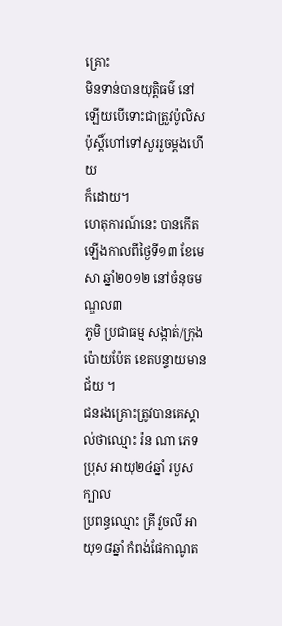គ្រោះ
មិនទាន់បានយុត្តិធម៌ នៅឡើយបើទោះជាត្រួវប៉ូលិស ប៉ុស្តិ៍ហៅទៅសួររួចម្តងហើយ
ក៏ដោយ។
ហេតុការណ៍នេះ បានកើតឡើងកាលពីថ្ងៃទី១៣ ខែមេសា ឆ្នាំ២០១២ នៅចំនុចមណ្ឌល៣
ភូមិ ប្រជាធម្ម សង្កាត់/ក្រុងប៉ោយប៉ែត ខេតបន្ទាយមានជ័យ ។
ជនរងគ្រោះត្រូវបានគេស្គាល់ថាឈ្មោះ រ៉ន ណា ភេទប្រុស អាយុ២៤ឆ្នាំ របួសក្បាល
ប្រពន្ធឈ្មោះ គ្រី វួចលី អាយុ១៨ឆ្នាំ កំពង់ផែកាណូត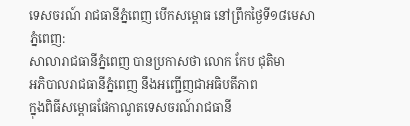ទេសចរណ៍ រាជធានីភ្នំពេញ បើកសម្ពោធ នៅព្រឹកថ្ងៃទី១៨មេសា
ភ្នំពេញ:
សាលារាជធានីភ្នំពេញ បានប្រកាសថា លោក កែប ជុតិមា
អភិបាលរាជធានីភ្នំពេញ នឹងអញ្ជើញជាអធិបតីភាព
ក្នុងពិធីសម្ពោធផែកាណូតទេសចរណ៍រាជធានី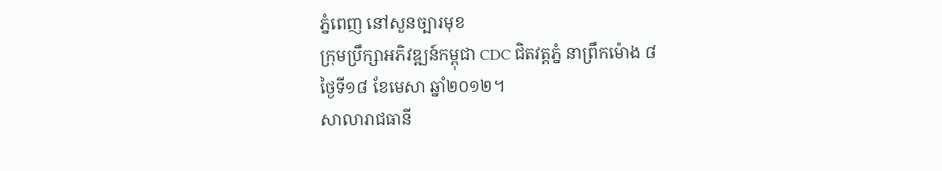ភ្នំពេញ នៅសួនច្បារមុខ
ក្រុមប្រឹក្សាអភិវឌ្ឍន៍កម្ពុជា CDC ជិតវត្តភ្នំ នាព្រឹកម៉ោង ៨
ថ្ងៃទី១៨ ខែមេសា ឆ្នាំ២០១២។
សាលារាជធានី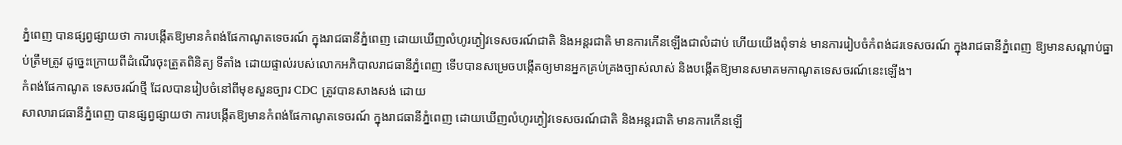ភ្នំពេញ បានផ្សព្វផ្សាយថា ការបង្កើតឱ្យមានកំពង់ផែកាណូតទេចរណ៍ ក្នុងរាជធានីភ្នំពេញ ដោយឃើញលំហូរភ្ងៀវទេសចរណ៍ជាតិ និងអន្តរជាតិ មានការកើនឡើងជាលំដាប់ ហើយយើងពុំទាន់ មានការរៀបចំកំពង់ដរទេសចរណ៍ ក្នុងរាជធានីភ្នំពេញ ឱ្យមានសណ្តាប់ធ្នាប់ត្រឹមត្រូវ ដូច្នេះក្រោយពីដំណើរចុះត្រួតពិនិត្យ ទីតាំង ដោយផ្ទាល់របស់លោកអភិបាលរាជធានីភ្នំពេញ ទើបបានសម្រេចបង្កើតឲ្យមានអ្នកគ្រប់គ្រងច្បាស់លាស់ និងបង្កើតឱ្យមានសមាគមកាណូតទេសចរណ៍នេះឡើង។
កំពង់ផែកាណូត ទេសចរណ៍ថ្មី ដែលបានរៀបចំនៅពីមុខសួនច្បារ CDC ត្រូវបានសាងសង់ ដោយ
សាលារាជធានីភ្នំពេញ បានផ្សព្វផ្សាយថា ការបង្កើតឱ្យមានកំពង់ផែកាណូតទេចរណ៍ ក្នុងរាជធានីភ្នំពេញ ដោយឃើញលំហូរភ្ងៀវទេសចរណ៍ជាតិ និងអន្តរជាតិ មានការកើនឡើ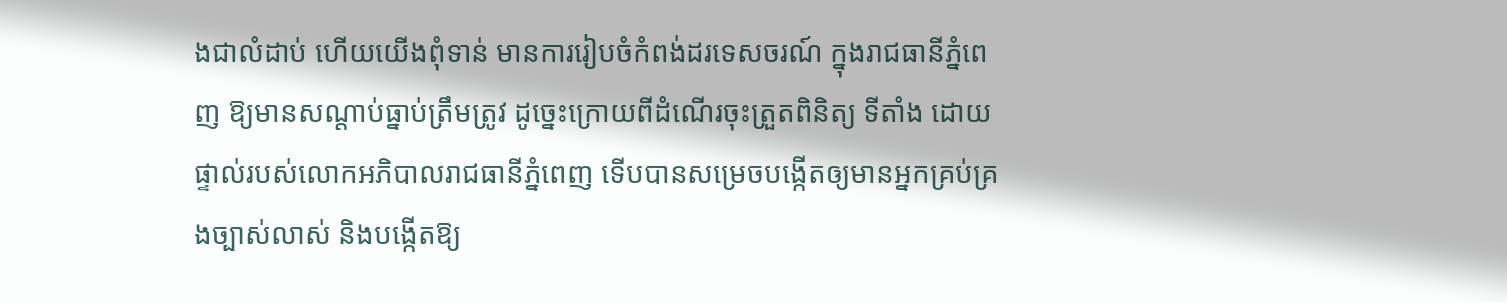ងជាលំដាប់ ហើយយើងពុំទាន់ មានការរៀបចំកំពង់ដរទេសចរណ៍ ក្នុងរាជធានីភ្នំពេញ ឱ្យមានសណ្តាប់ធ្នាប់ត្រឹមត្រូវ ដូច្នេះក្រោយពីដំណើរចុះត្រួតពិនិត្យ ទីតាំង ដោយផ្ទាល់របស់លោកអភិបាលរាជធានីភ្នំពេញ ទើបបានសម្រេចបង្កើតឲ្យមានអ្នកគ្រប់គ្រងច្បាស់លាស់ និងបង្កើតឱ្យ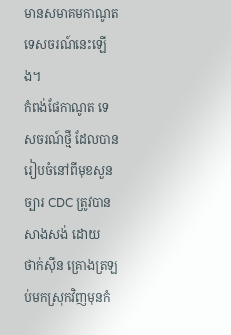មានសមាគមកាណូតទេសចរណ៍នេះឡើង។
កំពង់ផែកាណូត ទេសចរណ៍ថ្មី ដែលបានរៀបចំនៅពីមុខសួនច្បារ CDC ត្រូវបានសាងសង់ ដោយ
ថាក់ស៊ីន គ្រោងត្រឡប់មកស្រុកវិញមុនកំ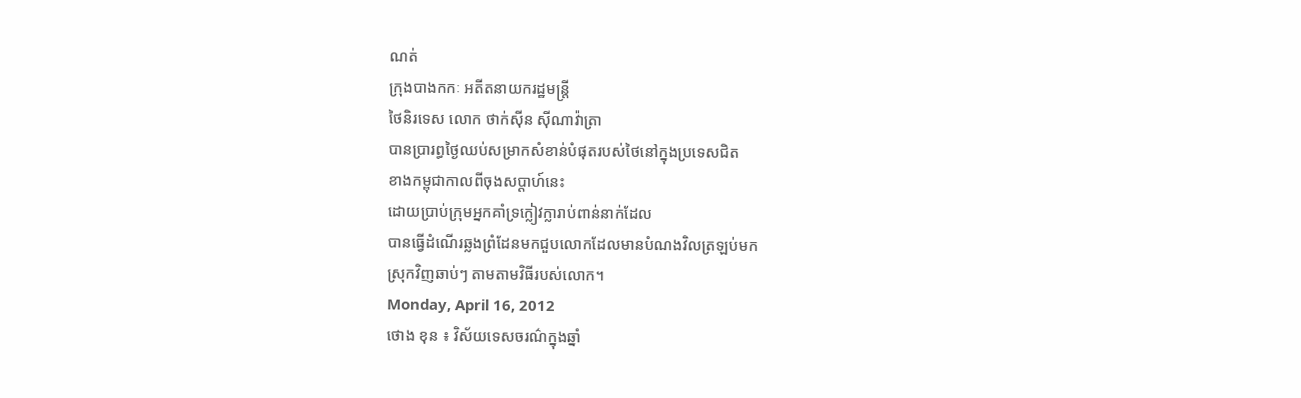ណត់
ក្រុងបាងកកៈ អតីតនាយករដ្ឋមន្រ្តី
ថៃនិរទេស លោក ថាក់ស៊ីន ស៊ីណាវ៉ាត្រា
បានប្រារព្ធថ្ងៃឈប់សម្រាកសំខាន់បំផុតរបស់ថៃនៅក្នុងប្រទេសជិត
ខាងកម្ពុជាកាលពីចុងសប្តាហ៍នេះ
ដោយប្រាប់ក្រុមអ្នកគាំទ្រក្លៀវក្លារាប់ពាន់នាក់ដែល
បានធ្វើដំណើរឆ្លងព្រំដែនមកជួបលោកដែលមានបំណងវិលត្រឡប់មក
ស្រុកវិញឆាប់ៗ តាមតាមវិធីរបស់លោក។
Monday, April 16, 2012
ថោង ខុន ៖ វិស័យទេសចរណ៌ក្នុងឆ្នាំ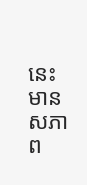នេះ មានសភាព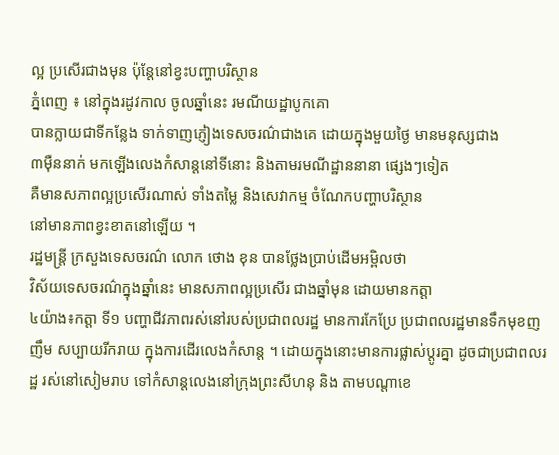ល្អ ប្រសើរជាងមុន ប៉ុន្តែនៅខ្វះបញ្ហាបរិស្ថាន
ភ្នំពេញ ៖ នៅក្នុងរដូវកាល ចូលឆ្នាំនេះ រមណីយដ្ឋាបូកគោ
បានក្លាយជាទីកន្លែង ទាក់ទាញភ្ញៀងទេសចរណ៌ជាងគេ ដោយក្នុងមួយថ្ងៃ មានមនុស្សជាង
៣ម៉ឺននាក់ មកឡើងលេងកំសាន្តនៅទីនោះ និងតាមរមណីដ្ឋាននានា ផ្សេងៗទៀត
គឺមានសភាពល្អប្រសើរណាស់ ទាំងតម្លៃ និងសេវាកម្ម ចំណែកបញ្ហាបរិស្ថាន
នៅមានភាពខ្វះខាតនៅឡើយ ។
រដ្ឋមន្ត្រី ក្រសួងទេសចរណ៌ លោក ថោង ខុន បានថ្លែងប្រាប់ដើមអម្ពិលថា
វិស័យទេសចរណ៌ក្នុងឆ្នាំនេះ មានសភាពល្អប្រសើរ ជាងឆ្នាំមុន ដោយមានកត្តា
៤យ៉ាង៖កត្តា ទី១ បញ្ហាជីវភាពរស់នៅរបស់ប្រជាពលរដ្ឋ មានការកែប្រែ ប្រជាពលរដ្ឋមានទឹកមុខញញឹម សប្បាយរីករាយ ក្នុងការដើរលេងកំសាន្ត ។ ដោយក្នុងនោះមានការផ្លាស់ប្តូរគ្នា ដូចជាប្រជាពលរដ្ឋ រស់នៅសៀមរាប ទៅកំសាន្តលេងនៅក្រុងព្រះសីហនុ និង តាមបណ្តាខេ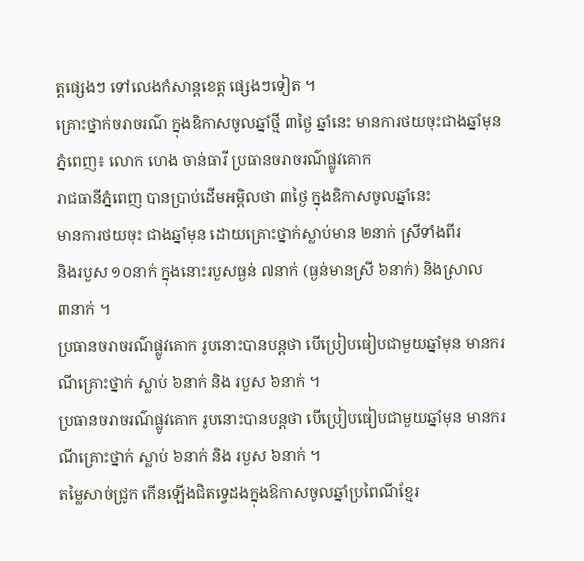ត្តផ្សេងៗ ទៅលេងកំសាន្តខេត្ត ផ្សេងៗទៀត ។
គ្រោះថ្នាក់ចរាចរណ៌ ក្នុងឧិកាសចូលឆ្នាំថ្មី ៣ថ្ងៃ ឆ្នាំនេះ មានការថយចុះជាងឆ្នាំមុន
ភ្នំពេញ៖ លោក ហេង ចាន់ធារី ប្រធានចរាចរណ៌ផ្លូវគោក
រាជធានីភ្នំពេញ បានប្រាប់ដើមអម្ពិលថា ៣ថ្ងៃ ក្នុងឧិកាសចូលឆ្នាំនេះ
មានការថយចុះ ជាងឆ្នាំមុន ដោយគ្រោះថ្នាក់ស្លាប់មាន ២នាក់ ស្រីទាំងពីរ
និងរបួស ១០នាក់ ក្នុងនោះរបួសធ្ងន់ ៧នាក់ (ធ្ងន់មានស្រី ៦នាក់) និងស្រាល
៣នាក់ ។
ប្រធានចរាចរណ៌ផ្លូវគោក រូបនោះបានបន្តថា បើប្រៀបធៀបជាមួយឆ្នាំមុន មានករណីគ្រោះថ្នាក់ ស្លាប់ ៦នាក់ និង របួស ៦នាក់ ។
ប្រធានចរាចរណ៌ផ្លូវគោក រូបនោះបានបន្តថា បើប្រៀបធៀបជាមួយឆ្នាំមុន មានករណីគ្រោះថ្នាក់ ស្លាប់ ៦នាក់ និង របួស ៦នាក់ ។
តម្លៃសាច់ជ្រូក កើនឡើងជិតទ្វេដងក្នុងឱកាសចូលឆ្នាំប្រពៃណីខ្មែរ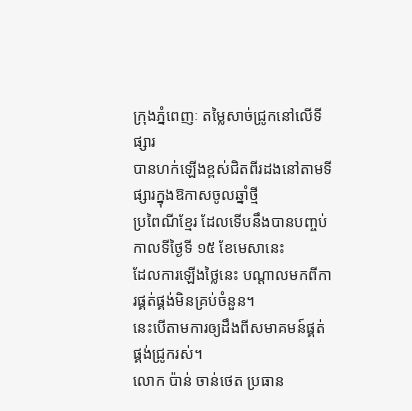ក្រុងភ្នំពេញៈ តម្លៃសាច់ជ្រូកនៅលើទីផ្សារ
បានហក់ឡើងខ្ពស់ជិតពីរដងនៅតាមទីផ្សារក្នុងឱកាសចូលឆ្នាំថ្មី
ប្រពៃណីខ្មែរ ដែលទើបនឹងបានបញ្ចប់កាលទីថ្ងៃទី ១៥ ខែមេសានេះ
ដែលការឡើងថ្លៃនេះ បណ្តាលមកពីការផ្គត់ផ្គង់មិនគ្រប់ចំនួន។
នេះបើតាមការឲ្យដឹងពីសមាគមន៍ផ្គត់ផ្គង់ជ្រូករស់។
លោក ប៉ាន់ ចាន់ថេត ប្រធាន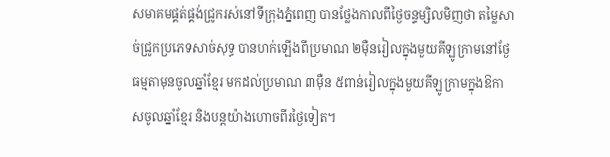សមាគមផ្គត់ផ្គង់ជ្រូករស់នៅទីក្រុងភ្នំពេញ បានថ្លែងកាលពីថ្ងៃចន្ទម្សិលមិញថា តម្លៃសាច់ជ្រូកប្រភេទសាច់សុទ្ធ បានហក់ឡើងពីប្រមាណ ២ម៉ឺនរៀលក្នុងមួយគីឡូក្រាមនៅថ្ងែធម្មតាមុនចូលឆ្នាំខ្មែរ មកដល់ប្រមាណ ៣ម៉ឺន ៥ពាន់រៀលក្នុងមួយគីឡូក្រាមក្នុងឱកាសចូលឆ្នាំខ្មែរ និងបន្តយ៉ាងហោចពីរថ្ងៃទៀត។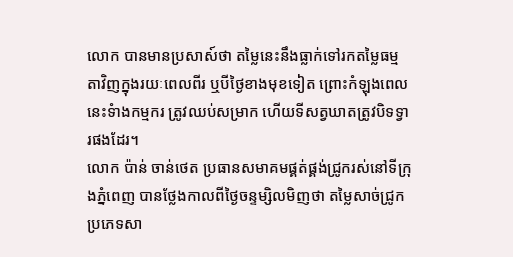លោក បានមានប្រសាស៍ថា តម្លៃនេះនឹងធ្លាក់ទៅរកតម្លៃធម្មតាវិញក្នុងរយៈពេលពីរ ឬបីថ្ងៃខាងមុខទៀត ព្រោះកំឡុងពេលនេះទំាងកម្មករ ត្រូវឈប់សម្រាក ហើយទីសត្វឃាតត្រូវបិទទ្វារផងដែរ។
លោក ប៉ាន់ ចាន់ថេត ប្រធានសមាគមផ្គត់ផ្គង់ជ្រូករស់នៅទីក្រុងភ្នំពេញ បានថ្លែងកាលពីថ្ងៃចន្ទម្សិលមិញថា តម្លៃសាច់ជ្រូកប្រភេទសា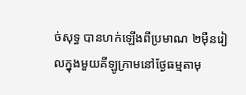ច់សុទ្ធ បានហក់ឡើងពីប្រមាណ ២ម៉ឺនរៀលក្នុងមួយគីឡូក្រាមនៅថ្ងែធម្មតាមុ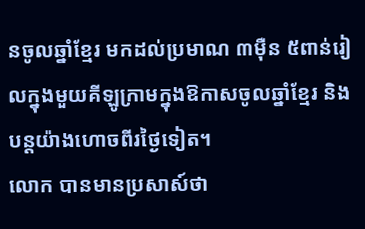នចូលឆ្នាំខ្មែរ មកដល់ប្រមាណ ៣ម៉ឺន ៥ពាន់រៀលក្នុងមួយគីឡូក្រាមក្នុងឱកាសចូលឆ្នាំខ្មែរ និងបន្តយ៉ាងហោចពីរថ្ងៃទៀត។
លោក បានមានប្រសាស៍ថា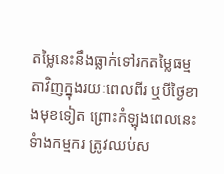តម្លៃនេះនឹងធ្លាក់ទៅរកតម្លៃធម្មតាវិញក្នុងរយៈពេលពីរ ឬបីថ្ងៃខាងមុខទៀត ព្រោះកំឡុងពេលនេះទំាងកម្មករ ត្រូវឈប់ស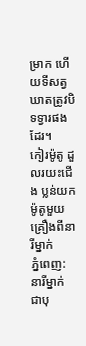ម្រាក ហើយទីសត្វឃាតត្រូវបិទទ្វារផងដែរ។
កៀរម៉ូតូ ដួលរយះជើង ប្លន់យកម៉ូតូមួយគ្រឿងពីនារីម្នាក់
ភ្នំពេញ:
នារីម្នាក់ ជាបុ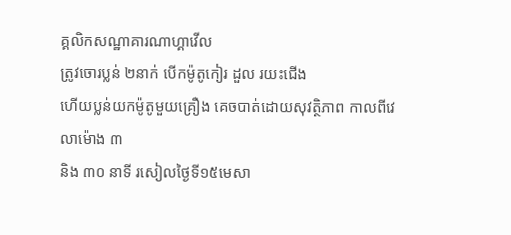គ្គលិកសណ្ឋាគារណាហ្គាវើល
ត្រូវចោរប្លន់ ២នាក់ បើកម៉ូតូកៀរ ដួល រយះជើង
ហើយប្លន់យកម៉ូតូមួយគ្រឿង គេចបាត់ដោយសុវត្ថិភាព កាលពីវេលាម៉ោង ៣
និង ៣០ នាទី រសៀលថ្ងៃទី១៥មេសា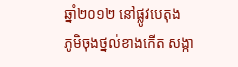ឆ្នាំ២០១២ នៅផ្លូវបេតុង
ភូមិចុងថ្នល់ខាងកើត សង្កា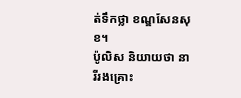ត់ទឹកថ្លា ខណ្ឌសែនសុខ។
ប៉ូលិស និយាយថា នារីរងគ្រោះ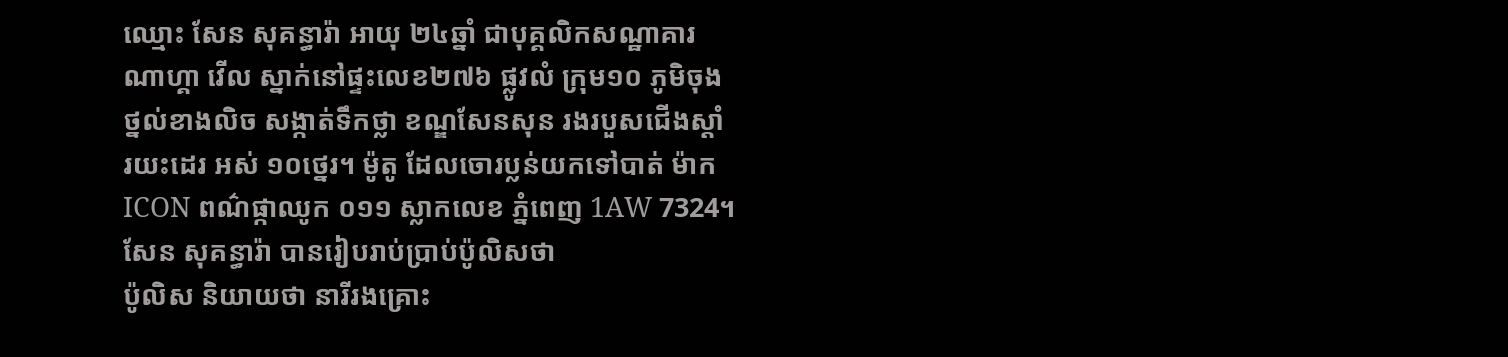ឈ្មោះ សែន សុគន្ធារ៉ា អាយុ ២៤ឆ្នាំ ជាបុគ្គលិកសណ្ឋាគារ ណាហ្គា វើល ស្នាក់នៅផ្ទះលេខ២៧៦ ផ្លូវលំ ក្រុម១០ ភូមិចុងថ្នល់ខាងលិច សង្កាត់ទឹកថ្លា ខណ្ឌសែនសុន រងរបួសជើងស្តាំ រយះដេរ អស់ ១០ថ្នេរ។ ម៉ូតូ ដែលចោរប្លន់យកទៅបាត់ ម៉ាក ICON ពណ៌ផ្កាឈូក ០១១ ស្លាកលេខ ភ្នំពេញ 1AW 7324។
សែន សុគន្ធារ៉ា បានរៀបរាប់ប្រាប់ប៉ូលិសថា
ប៉ូលិស និយាយថា នារីរងគ្រោះ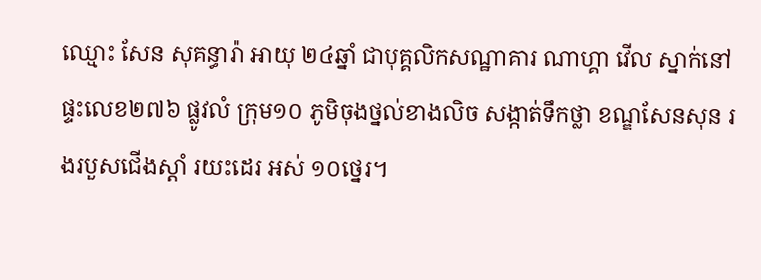ឈ្មោះ សែន សុគន្ធារ៉ា អាយុ ២៤ឆ្នាំ ជាបុគ្គលិកសណ្ឋាគារ ណាហ្គា វើល ស្នាក់នៅផ្ទះលេខ២៧៦ ផ្លូវលំ ក្រុម១០ ភូមិចុងថ្នល់ខាងលិច សង្កាត់ទឹកថ្លា ខណ្ឌសែនសុន រងរបួសជើងស្តាំ រយះដេរ អស់ ១០ថ្នេរ។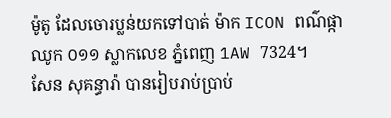ម៉ូតូ ដែលចោរប្លន់យកទៅបាត់ ម៉ាក ICON ពណ៌ផ្កាឈូក ០១១ ស្លាកលេខ ភ្នំពេញ 1AW 7324។
សែន សុគន្ធារ៉ា បានរៀបរាប់ប្រាប់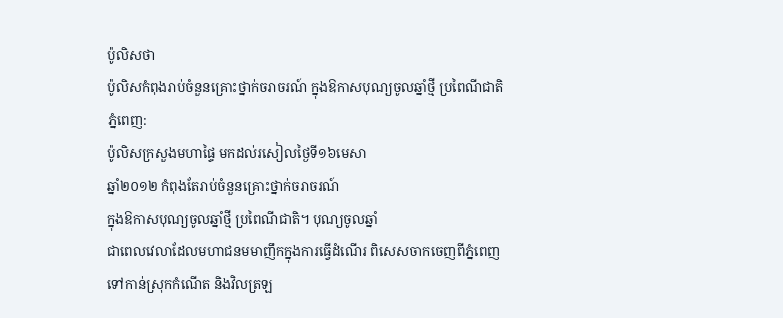ប៉ូលិសថា
ប៉ូលិសកំពុងរាប់ចំនួនគ្រោះថ្នាក់ចរាចរណ៍ ក្នុងឱកាសបុណ្យចូលឆ្នាំថ្មី ប្រពៃណីជាតិ
ភ្នំពេញ:
ប៉ូលិសក្រសួងមហាផ្ទៃ មកដល់រសៀលថ្ងៃទី១៦មេសា
ឆ្នាំ២០១២ កំពុងតែរាប់ចំនួនគ្រោះថ្នាក់ចរាចរណ៍
ក្នុងឱកាសបុណ្យចូលឆ្នាំថ្មី ប្រពៃណីជាតិ។ បុណ្យចូលឆ្នាំ
ជាពេលវេលាដែលមហាជនមមាញឹកក្នុងការធ្វើដំណើរ ពិសេសចាកចេញពីភ្នំពេញ
ទៅកាន់ស្រុកកំណើត និងវិលត្រឡ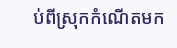ប់ពីស្រុកកំណើតមក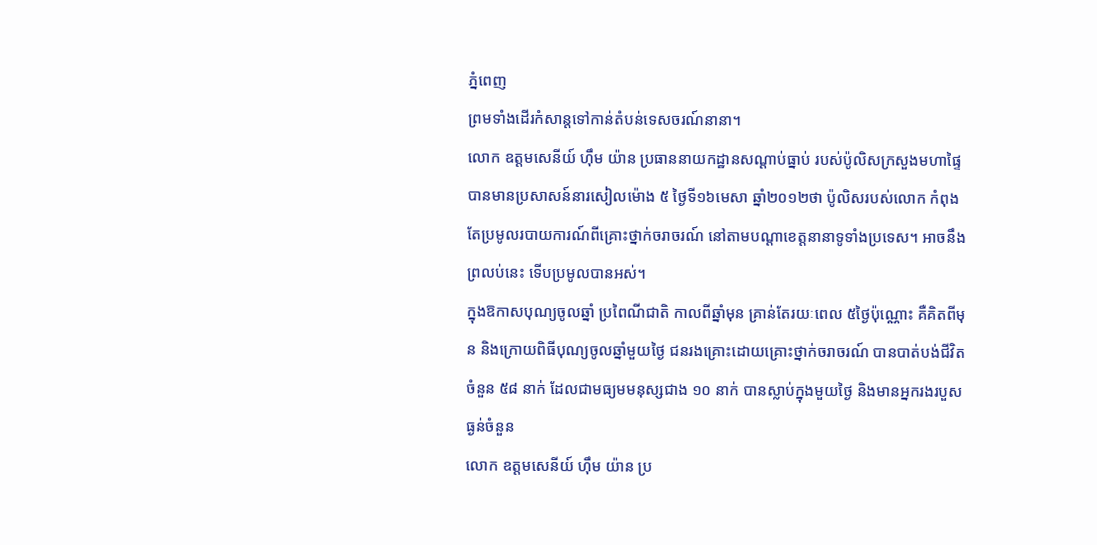ភ្នំពេញ
ព្រមទាំងដើរកំសាន្តទៅកាន់តំបន់ទេសចរណ៍នានា។
លោក ឧត្តមសេនីយ៍ ហ៊ឹម យ៉ាន ប្រធាននាយកដ្ឋានសណ្តាប់ធ្នាប់ របស់ប៉ូលិសក្រសួងមហាផ្ទៃ បានមានប្រសាសន៍នារសៀលម៉ោង ៥ ថ្ងៃទី១៦មេសា ឆ្នាំ២០១២ថា ប៉ូលិសរបស់លោក កំពុងតែប្រមូលរបាយការណ៍ពីគ្រោះថ្នាក់ចរាចរណ៍ នៅតាមបណ្តាខេត្តនានាទូទាំងប្រទេស។ អាចនឹងព្រលប់នេះ ទើបប្រមូលបានអស់។
ក្នុងឱកាសបុណ្យចូលឆ្នាំ ប្រពៃណីជាតិ កាលពីឆ្នាំមុន គ្រាន់តែរយៈពេល ៥ថ្ងៃប៉ុណ្ណោះ គឺគិតពីមុន និងក្រោយពិធីបុណ្យចូលឆ្នាំមួយថ្ងៃ ជនរងគ្រោះដោយគ្រោះថ្នាក់ចរាចរណ៍ បានបាត់បង់ជីវិតចំនួន ៥៨ នាក់ ដែលជាមធ្យមមនុស្សជាង ១០ នាក់ បានស្លាប់ក្នុងមួយថ្ងៃ និងមានអ្នករងរបួសធ្ងន់ចំនួន
លោក ឧត្តមសេនីយ៍ ហ៊ឹម យ៉ាន ប្រ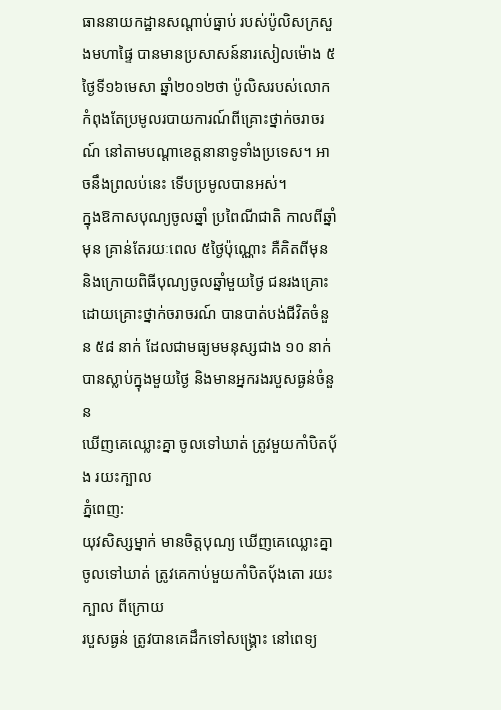ធាននាយកដ្ឋានសណ្តាប់ធ្នាប់ របស់ប៉ូលិសក្រសួងមហាផ្ទៃ បានមានប្រសាសន៍នារសៀលម៉ោង ៥ ថ្ងៃទី១៦មេសា ឆ្នាំ២០១២ថា ប៉ូលិសរបស់លោក កំពុងតែប្រមូលរបាយការណ៍ពីគ្រោះថ្នាក់ចរាចរណ៍ នៅតាមបណ្តាខេត្តនានាទូទាំងប្រទេស។ អាចនឹងព្រលប់នេះ ទើបប្រមូលបានអស់។
ក្នុងឱកាសបុណ្យចូលឆ្នាំ ប្រពៃណីជាតិ កាលពីឆ្នាំមុន គ្រាន់តែរយៈពេល ៥ថ្ងៃប៉ុណ្ណោះ គឺគិតពីមុន និងក្រោយពិធីបុណ្យចូលឆ្នាំមួយថ្ងៃ ជនរងគ្រោះដោយគ្រោះថ្នាក់ចរាចរណ៍ បានបាត់បង់ជីវិតចំនួន ៥៨ នាក់ ដែលជាមធ្យមមនុស្សជាង ១០ នាក់ បានស្លាប់ក្នុងមួយថ្ងៃ និងមានអ្នករងរបួសធ្ងន់ចំនួន
ឃើញគេឈ្លោះគ្នា ចូលទៅឃាត់ ត្រូវមួយកាំបិតប៉័ង រយះក្បាល
ភ្នំពេញ:
យុវសិស្សម្នាក់ មានចិត្តបុណ្យ ឃើញគេឈ្លោះគ្នា
ចូលទៅឃាត់ ត្រូវគេកាប់មួយកាំបិតប៉័ងតោ រយះក្បាល ពីក្រោយ
របួសធ្ងន់ ត្រូវបានគេដឹកទៅសង្គ្រោះ នៅពេទ្យ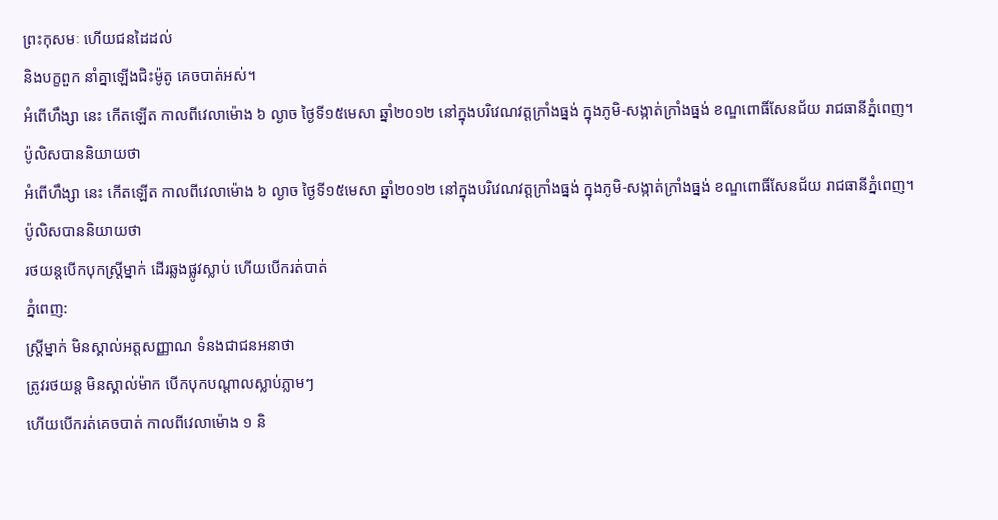ព្រះកុសមៈ ហើយជនដៃដល់
និងបក្ខពួក នាំគ្នាឡើងជិះម៉ូតូ គេចបាត់អស់។
អំពើហឹង្សា នេះ កើតឡើត កាលពីវេលាម៉ោង ៦ ល្ងាច ថ្ងៃទី១៥មេសា ឆ្នាំ២០១២ នៅក្នុងបរិវេណវត្តក្រាំងធ្នង់ ក្នុងភូមិ-សង្កាត់ក្រាំងធ្នង់ ខណ្ឌពោធិ៍សែនជ័យ រាជធានីភ្នំពេញ។
ប៉ូលិសបាននិយាយថា
អំពើហឹង្សា នេះ កើតឡើត កាលពីវេលាម៉ោង ៦ ល្ងាច ថ្ងៃទី១៥មេសា ឆ្នាំ២០១២ នៅក្នុងបរិវេណវត្តក្រាំងធ្នង់ ក្នុងភូមិ-សង្កាត់ក្រាំងធ្នង់ ខណ្ឌពោធិ៍សែនជ័យ រាជធានីភ្នំពេញ។
ប៉ូលិសបាននិយាយថា
រថយន្តបើកបុកស្ត្រីម្នាក់ ដើរឆ្លងផ្លូវស្លាប់ ហើយបើករត់បាត់
ភ្នំពេញ:
ស្ត្រីម្នាក់ មិនស្គាល់អត្តសញ្ញាណ ទំនងជាជនអនាថា
ត្រូវរថយន្ត មិនស្គាល់ម៉ាក បើកបុកបណ្តាលស្លាប់ភ្លាមៗ
ហើយបើករត់គេចបាត់ កាលពីវេលាម៉ោង ១ និ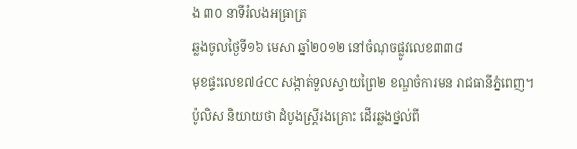ង ៣០ នាទីរំលងអធ្រាត្រ
ឆ្លងចូលថៃ្ងទី១៦ មេសា ឆ្នាំ២០១២ នៅចំណុចផ្លូវលេខ៣៣៨
មុខផ្ទះលេខ៧៤CC សង្កាត់ទួលស្វាយព្រៃ២ ខណ្ឌចំការមន រាជធានីភ្នំពេញ។
ប៉ូលិស និយាយថា ដំបូងស្ត្រីរងគ្រោះ ដើរឆ្លងថ្នល់ពី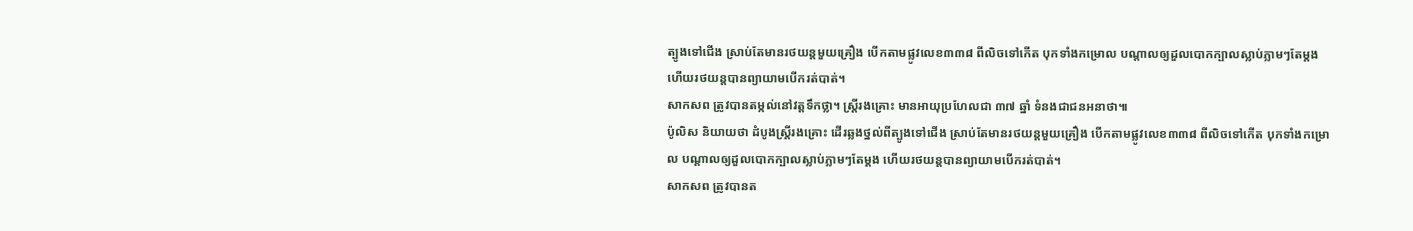ត្បូងទៅជើង ស្រាប់តែមានរថយន្តមួយគ្រឿង បើកតាមផ្លូវលេខ៣៣៨ ពីលិចទៅកើត បុកទាំងកម្រោល បណ្តាលឲ្យដួលបោកក្បាលស្លាប់ភ្លាមៗតែម្តង ហើយរថយន្តបានព្យាយាមបើករត់បាត់។
សាកសព ត្រូវបានតម្កល់នៅវត្តទឹកថ្លា។ ស្ត្រីរងគ្រោះ មានអាយុប្រហែលជា ៣៧ ឆ្នាំ ទំនងជាជនអនាថា៕
ប៉ូលិស និយាយថា ដំបូងស្ត្រីរងគ្រោះ ដើរឆ្លងថ្នល់ពីត្បូងទៅជើង ស្រាប់តែមានរថយន្តមួយគ្រឿង បើកតាមផ្លូវលេខ៣៣៨ ពីលិចទៅកើត បុកទាំងកម្រោល បណ្តាលឲ្យដួលបោកក្បាលស្លាប់ភ្លាមៗតែម្តង ហើយរថយន្តបានព្យាយាមបើករត់បាត់។
សាកសព ត្រូវបានត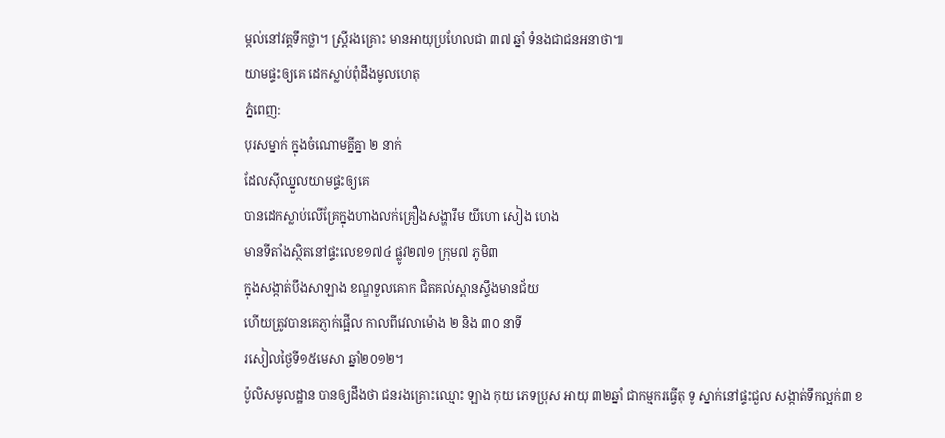ម្កល់នៅវត្តទឹកថ្លា។ ស្ត្រីរងគ្រោះ មានអាយុប្រហែលជា ៣៧ ឆ្នាំ ទំនងជាជនអនាថា៕
យាមផ្ទះឲ្យគេ ដេកស្លាប់ពុំដឹងមូលហេតុ
ភ្នំពេញ:
បុរសម្នាក់ ក្នុងចំណោមគ្នីគ្នា ២ នាក់
ដែលស៊ីឈ្នួលយាមផ្ទះឲ្យគេ
បានដេកស្លាប់លើគ្រែក្នុងហាងលក់គ្រឿងសង្ហារឹម យីហោ សៀង ហេង
មានទីតាំងស្ថិតនៅផ្ទះលេខ១៧៤ ផ្លូវ២៧១ ក្រុម៧ ភូមិ៣
ក្នុងសង្កាត់បឹងសាឡាង ខណ្ឌទួលគោក ជិតគល់ស្ពានស្ទឹងមានជ័យ
ហើយត្រូវបានគេភ្ញាក់ផ្អើល កាលពីវេលាម៉ោង ២ និង ៣០ នាទី
រសៀលថ្ងៃទី១៥មេសា ឆ្នាំ២០១២។
ប៉ូលិសមូលដ្ឋាន បានឲ្យដឹងថា ជនរងគ្រោះឈ្មោះ ឡាង កុយ ភេទប្រុស អាយុ ៣២ឆ្នាំ ជាកម្មករធ្វើតុ ទូ ស្នាក់នៅផ្ទះជួល សង្កាត់ទឹកល្អក់៣ ខ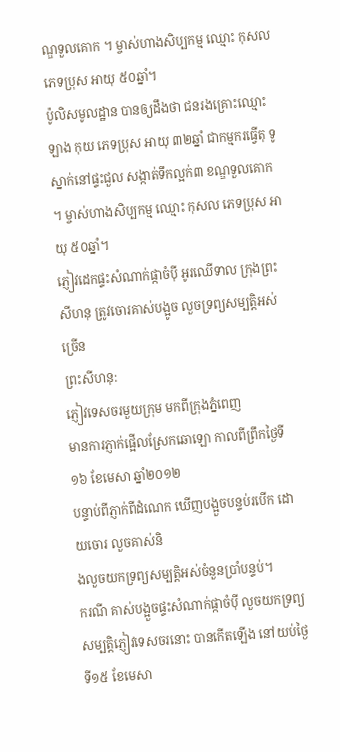ណ្ឌទួលគោក ។ ម្ចាស់ហាងសិប្បកម្ម ឈ្មោះ កុសល ភេទប្រុស អាយុ ៥០ឆ្នាំ។
ប៉ូលិសមូលដ្ឋាន បានឲ្យដឹងថា ជនរងគ្រោះឈ្មោះ ឡាង កុយ ភេទប្រុស អាយុ ៣២ឆ្នាំ ជាកម្មករធ្វើតុ ទូ ស្នាក់នៅផ្ទះជួល សង្កាត់ទឹកល្អក់៣ ខណ្ឌទួលគោក ។ ម្ចាស់ហាងសិប្បកម្ម ឈ្មោះ កុសល ភេទប្រុស អាយុ ៥០ឆ្នាំ។
ភ្ញៀវដេកផ្ទះសំណាក់ផ្កាចំប៉ី អូរឈើទាល ក្រុងព្រះសីហនុ ត្រូវចោរគាស់បង្អូច លួចទ្រព្យសម្បត្តិអស់ច្រើន
ព្រះសីហនុ:
ភ្ញៀវទេសចរមួយក្រុម មកពីក្រុងភ្នំពេញ
មានការភ្ញាក់ផ្អើលស្រែកឆោឡោ កាលពីព្រឹកថ្ងៃទី១៦ ខែមេសា ឆ្នាំ២០១២
បន្ទាប់ពីភ្ញាក់ពីដំណេក ឃើញបង្អួចបន្ទប់របើក ដោយចោរ លួចគាស់និ
ងលួចយកទ្រព្យសម្បតិ្តអស់ចំនួនប្រាំបន្ទប់។
ករណី គាស់បង្អួចផ្ទះសំណាក់ផ្កាចំប៉ី លួចយកទ្រព្យសម្បត្តិភ្ញៀវទេសចរនោះ បានកើតឡើង នៅយប់ថ្ងៃទី១៥ ខែមេសា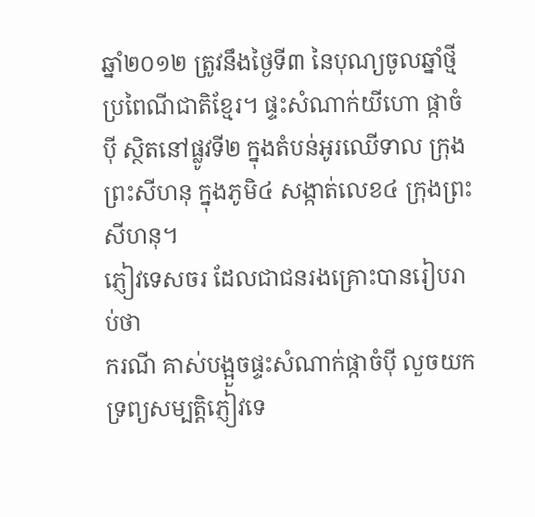ឆ្នាំ២០១២ ត្រូវនឹងថ្ងៃទី៣ នៃបុណ្យចូលឆ្នាំថ្មីប្រពៃណីជាតិខ្មែរ។ ផ្ទះសំណាក់យីហោ ផ្កាចំប៉ី ស្ថិតនៅផ្លូវទី២ ក្នុងតំបន់អូរឈើទាល ក្រុងព្រះសីហនុ ក្នុងភូមិ៤ សង្កាត់លេខ៤ ក្រុងព្រះសីហនុ។
ភ្ញៀវទេសចរ ដែលជាជនរងគ្រោះបានរៀបរាប់ថា
ករណី គាស់បង្អួចផ្ទះសំណាក់ផ្កាចំប៉ី លួចយកទ្រព្យសម្បត្តិភ្ញៀវទេ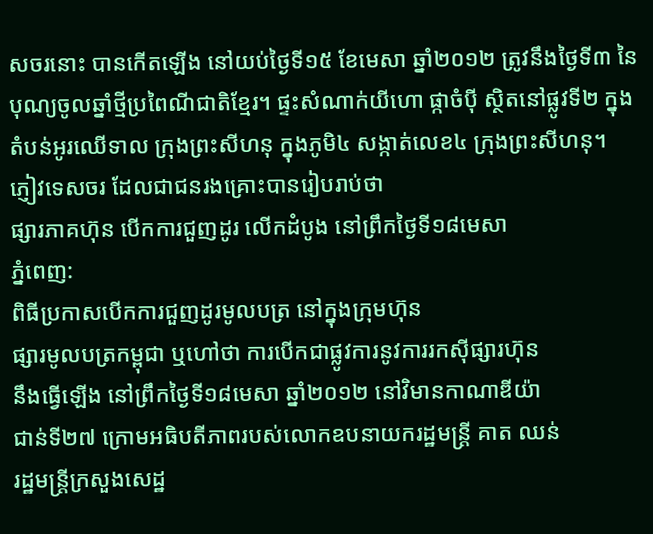សចរនោះ បានកើតឡើង នៅយប់ថ្ងៃទី១៥ ខែមេសា ឆ្នាំ២០១២ ត្រូវនឹងថ្ងៃទី៣ នៃបុណ្យចូលឆ្នាំថ្មីប្រពៃណីជាតិខ្មែរ។ ផ្ទះសំណាក់យីហោ ផ្កាចំប៉ី ស្ថិតនៅផ្លូវទី២ ក្នុងតំបន់អូរឈើទាល ក្រុងព្រះសីហនុ ក្នុងភូមិ៤ សង្កាត់លេខ៤ ក្រុងព្រះសីហនុ។
ភ្ញៀវទេសចរ ដែលជាជនរងគ្រោះបានរៀបរាប់ថា
ផ្សារភាគហ៊ុន បើកការជួញដូរ លើកដំបូង នៅព្រឹកថ្ងៃទី១៨មេសា
ភ្នំពេញ:
ពិធីប្រកាសបើកការជួញដូរមូលបត្រ នៅក្នុងក្រុមហ៊ុន
ផ្សារមូលបត្រកម្ពុជា ឬហៅថា ការបើកជាផ្លូវការនូវការរកស៊ីផ្សារហ៊ុន
នឹងធ្វើឡើង នៅព្រឹកថ្ងៃទី១៨មេសា ឆ្នាំ២០១២ នៅវិមានកាណាឌីយ៉ា
ជាន់ទី២៧ ក្រោមអធិបតីភាពរបស់លោកឧបនាយករដ្ឋមន្ត្រី គាត ឈន់
រដ្ឋមន្ត្រីក្រសួងសេដ្ឋ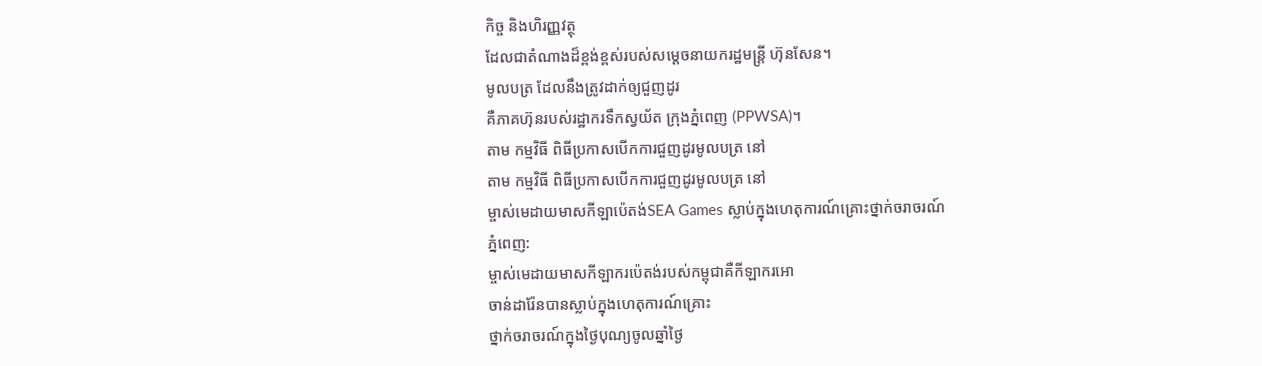កិច្ច និងហិរញ្ញវត្ថុ
ដែលជាតំណាងដ៏ខ្ពង់ខ្ពស់របស់សម្តេចនាយករដ្ឋមន្ត្រី ហ៊ុនសែន។
មូលបត្រ ដែលនឹងត្រូវដាក់ឲ្យជួញដូរ
គឺភាគហ៊ុនរបស់រដ្ឋាករទឹកស្វយ័ត ក្រុងភ្នំពេញ (PPWSA)។
តាម កម្មវិធី ពិធីប្រកាសបើកការជួញដូរមូលបត្រ នៅ
តាម កម្មវិធី ពិធីប្រកាសបើកការជួញដូរមូលបត្រ នៅ
ម្ចាស់មេដាយមាសកីឡាប៉េតង់SEA Games ស្លាប់ក្នុងហេតុការណ៍គ្រោះថ្នាក់ចរាចរណ៍
ភ្នំពេញ:
ម្ចាស់មេដាយមាសកីឡាករប៉េតង់របស់កម្ពុជាគឺកីឡាករអោ
ចាន់ដារ៉ែនបានស្លាប់ក្នុងហេតុការណ៍គ្រោះ
ថ្នាក់ចរាចរណ៍ក្នុងថ្ងៃបុណ្យចូលឆ្នាំថ្ងៃ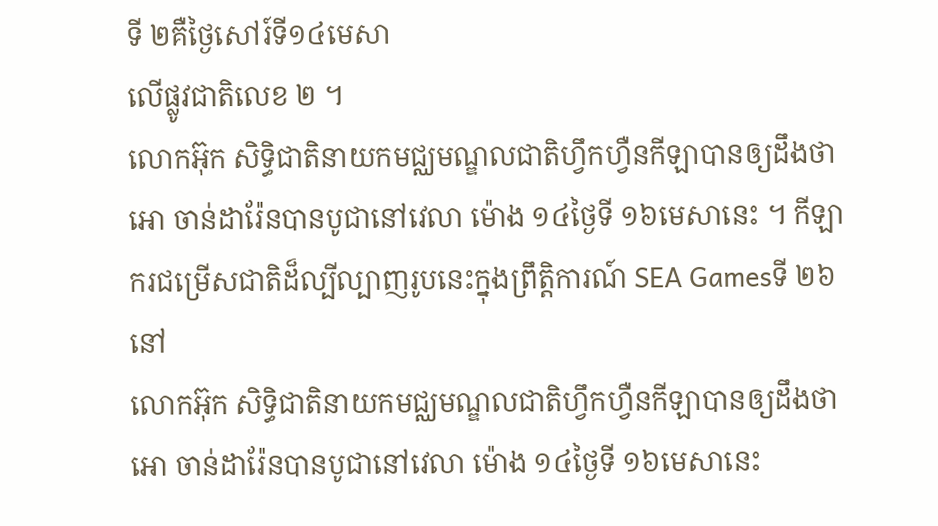ទី ២គឺថ្ងៃសៅរ៍ទី១៤មេសា
លើផ្លូវជាតិលេខ ២ ។
លោកអ៊ុក សិទ្ធិជាតិនាយកមជ្ឈមណ្ឌលជាតិហ្វឹកហ្វឺនកីឡាបានឲ្យដឹងថាអោ ចាន់ដារ៉ែនបានបូជានៅវេលា ម៉ោង ១៤ថ្ងៃទី ១៦មេសានេះ ។ កីឡាករជម្រើសជាតិដ៏ល្បីល្បាញរូបនេះក្នុងព្រឹត្តិការណ៍ SEA Gamesទី ២៦នៅ
លោកអ៊ុក សិទ្ធិជាតិនាយកមជ្ឈមណ្ឌលជាតិហ្វឹកហ្វឺនកីឡាបានឲ្យដឹងថាអោ ចាន់ដារ៉ែនបានបូជានៅវេលា ម៉ោង ១៤ថ្ងៃទី ១៦មេសានេះ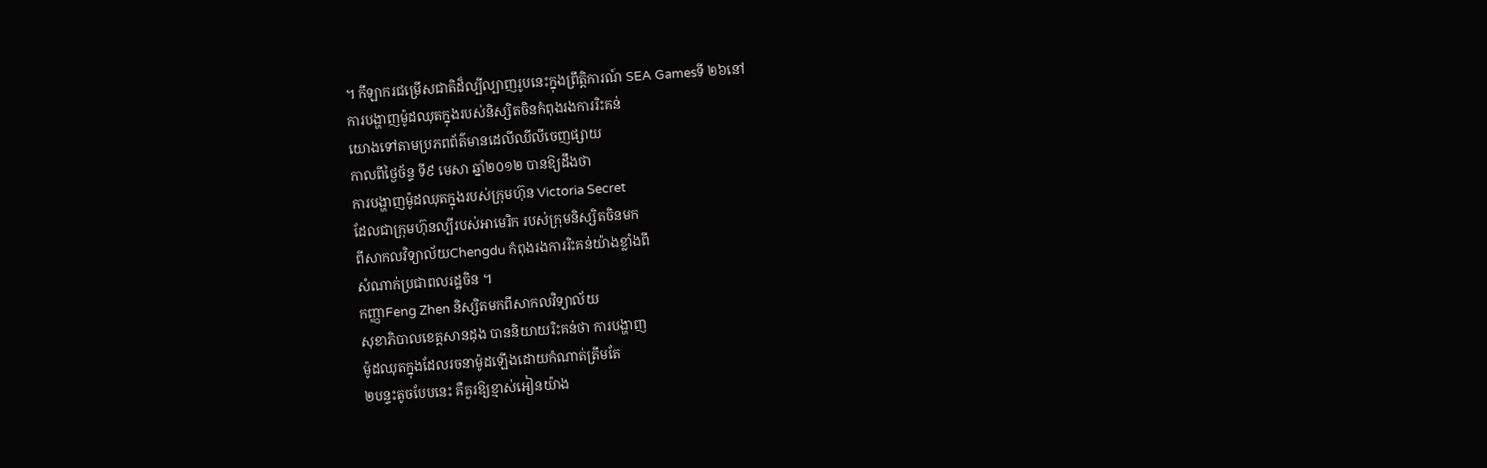។ កីឡាករជម្រើសជាតិដ៏ល្បីល្បាញរូបនេះក្នុងព្រឹត្តិការណ៍ SEA Gamesទី ២៦នៅ
ការបង្ហាញម៉ូដឈុតក្នុងរបស់និស្សិតចិនកំពុងរងការរិះគន់
យោងទៅតាមប្រភពព័ត៌មានដេលីឈីលីចេញផ្សាយ
កាលពីថ្ងៃច័ន្ទ ទី៩ មេសា ឆ្នាំ២០១២ បានឱ្យដឹងថា
ការបង្ហាញម៉ូដឈុតក្នុងរបស់ក្រុមហ៊ុន Victoria Secret
ដែលជាក្រុមហ៊ុនល្បីរបស់អាមេរិក របស់ក្រុមនិស្សិតចិនមក
ពីសាកលវិទ្យាល័យChengdu កំពុងរងការរិះគន់យ៉ាងខ្លាំងពី
សំណាក់ប្រជាពលរដ្ឋចិន ។
កញ្ញាFeng Zhen និស្សិតមកពីសាកលវិទ្យាល័យ
សុខាភិបាលខេត្តសានដុង បាននិយាយរិះគន់ថា ការបង្ហាញ
ម៉ូដឈុតក្នុងដែលរចនាម៉ូដឡើងដោយកំណាត់ត្រឹមតែ
២បន្ទះតូចបែបនេះ គឺគួរឱ្យខ្មាស់អៀនយ៉ាង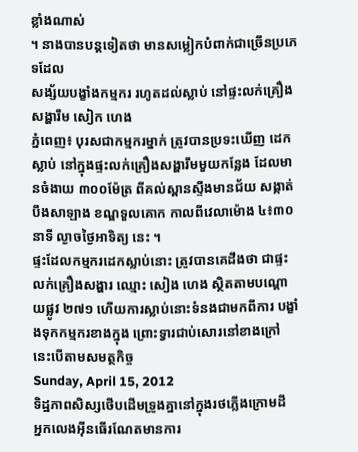ខ្លាំងណាស់
។ នាងបានបន្តទៀតថា មានសម្លៀកបំពាក់ជាច្រើនប្រភេទដែល
សង្ស័យបង្ខាំងកម្មករ រហូតដល់ស្លាប់ នៅផ្ទះលក់គ្រឿងសង្ហារឹម សៀក ហេង
ភ្នំពេញ៖ បុរសជាកម្មករម្នាក់ ត្រូវបានប្រទះឃើញ ដេកស្លាប់ នៅក្នុងផ្ទះលក់គ្រឿងសង្ហារឹមមួយកន្លែង ដែលមានចំងាយ ៣០០ម៉ែត្រ ពីគល់ស្ពានស្ទឹងមានជ័យ សង្កាត់ បឹងសាឡាង ខណ្ឌទួលគោក កាលពីវេលាម៉ោង ៤៖៣០នាទី ល្ងាចថ្ងៃអាទិត្យ នេះ ។
ផ្ទះដែលកម្មករដេកស្លាប់នោះ ត្រូវបានគេដឹងថា ជាផ្ទះលក់គ្រឿងសង្ហារ ឈ្មោះ សៀង ហេង ស្ថិតតាមបណ្តោយផ្លូវ ២៧១ ហើយការស្លាប់នោះទំនងជាមកពីការ បង្ខាំងទុកកម្មករខាងក្នុង ព្រោះទ្វារជាប់សោរនៅខាងក្រៅ នេះបើតាមសមត្ថកិច្ច
Sunday, April 15, 2012
ទិដ្ឋភាពសិស្សថើបដើមទ្រូងគ្នានៅក្នុងរថភ្លើងក្រោមដី
អ្នកលេងអ៊ីនធើរណែតមានការ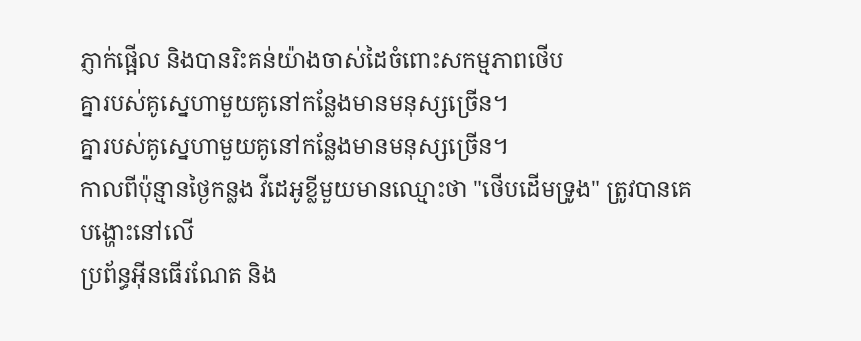ភ្ញាក់ផ្អើល និងបានរិះគន់យ៉ាងចាស់ដៃចំពោះសកម្មភាពថើប
គ្នារបស់គូស្នេហាមួយគូនៅកន្លែងមានមនុស្សច្រើន។
គ្នារបស់គូស្នេហាមួយគូនៅកន្លែងមានមនុស្សច្រើន។
កាលពីប៉ុន្មានថ្ងៃកន្លង វីដេអូខ្លីមួយមានឈ្មោះថា "ថើបដើមទ្រូង" ត្រូវបានគេបង្ហោះនៅលើ
ប្រព័ន្ធអ៊ីនធើរណែត និង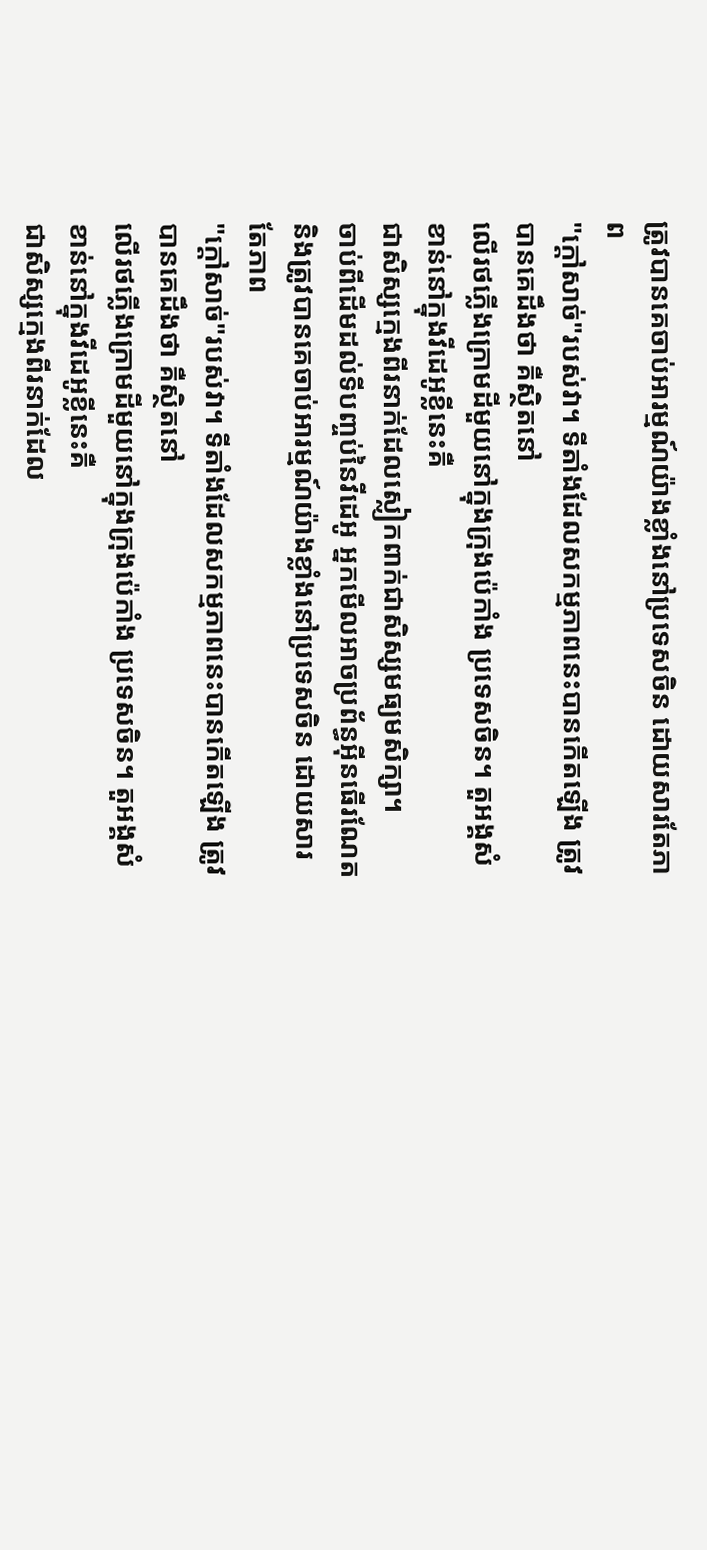ត្រូវបានគេចាប់អារម្មណ៍យ៉ាងខ្លាំងនៅប្រទេសចិន ដោយសារតែភាព
"ក្ដៅសាច់"របស់វា។ ទីតាំងដែលសកម្មភាពនេះបានកើតឡើង ត្រូវបានគេដឹងថា គឺស្ថិតនៅ
លើរថភ្លើងក្រោមដីមួយនៅក្នុងក្រុងប៉េកាំង ប្រទេសចិន។ តួអង្គសំខាន់នៅក្នុងវីដេអូខ្លីនេះគឺ
ជាសិស្សក្មេងពីរនាក់ដែលស្លៀកពាក់ជាសិស្សមធ្យមសិក្សា។
ចាប់ពីដើមដល់ទីបញ្ចប់នៃវីដេអូ អ្នកមើលអាចប្រព័ន្ធអ៊ីនធើរណែត និងត្រូវបានគេចាប់អារម្មណ៍យ៉ាងខ្លាំងនៅប្រទេសចិន ដោយសារតែភាព
"ក្ដៅសាច់"របស់វា។ ទីតាំងដែលសកម្មភាពនេះបានកើតឡើង ត្រូវបានគេដឹងថា គឺស្ថិតនៅ
លើរថភ្លើងក្រោមដីមួយនៅក្នុងក្រុងប៉េកាំង ប្រទេសចិន។ តួអង្គសំខាន់នៅក្នុងវីដេអូខ្លីនេះគឺ
ជាសិស្សក្មេងពីរនាក់ដែល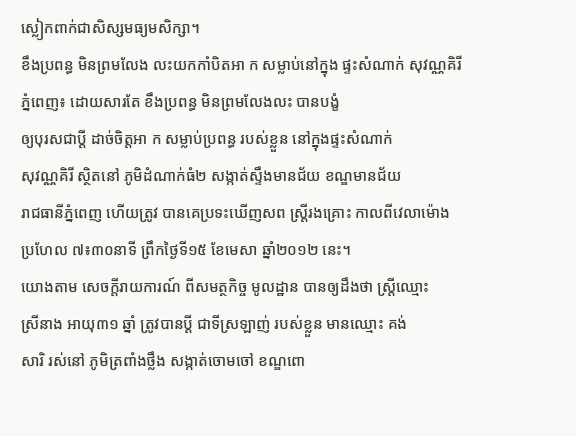ស្លៀកពាក់ជាសិស្សមធ្យមសិក្សា។
ខឹងប្រពន្ធ មិនព្រមលែង លះយកកាំបិតអា ក សម្លាប់នៅក្នុង ផ្ទះសំណាក់ សុវណ្ណគិរី
ភ្នំពេញ៖ ដោយសារតែ ខឹងប្រពន្ធ មិនព្រមលែងលះ បានបង្ខំ
ឲ្យបុរសជាប្តី ដាច់ចិត្តអា ក សម្លាប់ប្រពន្ធ របស់ខ្លួន នៅក្នុងផ្ទះសំណាក់
សុវណ្ណគិរី ស្ថិតនៅ ភូមិដំណាក់ធំ២ សង្កាត់ស្ទឹងមានជ័យ ខណ្ឌមានជ័យ
រាជធានីភ្នំពេញ ហើយត្រូវ បានគេប្រទះឃើញសព ស្រ្តីរងគ្រោះ កាលពីវេលាម៉ោង
ប្រហែល ៧៖៣០នាទី ព្រឹកថ្ងៃទី១៥ ខែមេសា ឆ្នាំ២០១២ នេះ។
យោងតាម សេចក្តីរាយការណ៍ ពីសមត្ថកិច្ច មូលដ្ឋាន បានឲ្យដឹងថា ស្រ្តីឈ្មោះ
ស្រីនាង អាយុ៣១ ឆ្នាំ ត្រូវបានប្តី ជាទីស្រឡាញ់ របស់ខ្លួន មានឈ្មោះ គង់
សារិ រស់នៅ ភូមិត្រពាំងថ្លឹង សង្កាត់ចោមចៅ ខណ្ឌពោ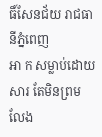ធិ៍សែនជ័យ រាជធានីភ្នំពេញ
អា ក សម្លាប់ដោយសារ តែមិនព្រមលែង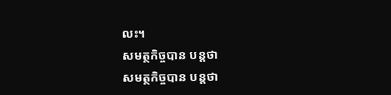លះ។
សមត្ថកិច្ចបាន បន្តថា
សមត្ថកិច្ចបាន បន្តថា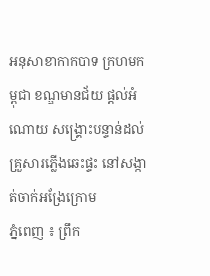អនុសាខាកាកបាទ ក្រហមកម្ពុជា ខណ្ឌមានជ័យ ផ្ដល់អំណោយ សង្គ្រោះបន្ទាន់ដល់ គ្រួសារភ្លើងឆេះផ្ទះ នៅសង្កាត់ចាក់អង្រែក្រោម
ភ្នំពេញ ៖ ព្រឹក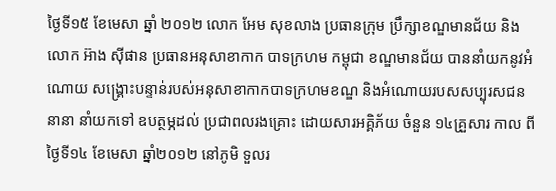ថ្ងៃទី១៥ ខែមេសា ឆ្នាំ ២០១២ លោក អែម សុខលាង ប្រធានក្រុម ប្រឹក្សាខណ្ឌមានជ័យ និងលោក អ៊ាង ស៊ីផាន ប្រធានអនុសាខាកាក បាទក្រហម កម្ពុជា ខណ្ឌមានជ័យ បាននាំយកនូវអំណោយ សង្គ្រោះបន្ទាន់របស់អនុសាខាកាកបាទក្រហមខណ្ឌ និងអំណោយរបសសប្បុរសជននានា នាំយកទៅ ឧបត្ថម្ភដល់ ប្រជាពលរងគ្រោះ ដោយសារអគ្គិភ័យ ចំនួន ១៤គ្រួសារ កាល ពីថ្ងៃទី១៤ ខែមេសា ឆ្នាំ២០១២ នៅភូមិ ទួលរ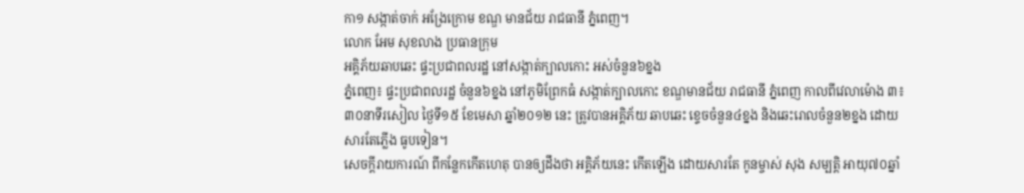កា១ សង្កាត់ចាក់ អង្រែក្រោម ខណ្ឌ មានជ័យ រាជធានី ភ្នំពេញ។
លោក អែម សុខលាង ប្រធានក្រុម
អគ្គិភ័យឆាបឆេះ ផ្ទះប្រជាពលរដ្ឋ នៅសង្កាត់ក្បាលកោះ អស់ចំនួន៦ខ្នង
ភ្នំពេញ៖ ផ្ទះប្រជាពលរដ្ឋ ចំនួន៦ខ្នង នៅភូមិព្រែកធំ សង្កាត់ក្បាលកោះ ខណ្ឌមានជ័យ រាជធានី ភ្នំពេញ កាលពីវេលាម៉ោង ៣៖៣០នាទីរសៀល ថ្ងៃទី១៥ ខែមេសា ឆ្នាំ២០១២ នេះ ត្រូវបានអគ្គិភ័យ ឆាបឆេះ ខ្ទេចចំនួន៤ខ្នង និងឆេះរោលចំនួន២ខ្នង ដោយសារតែភ្លើង ធូបទៀន។
សេចក្តីរាយការណ៍ ពីកន្លែកកើតហេតុ បានឲ្យដឹងថា អគ្គិភ័យនេះ កើតឡើង ដោយសារតែ កូនម្ចាស់ សុង សម្បត្តិ អាយុ៧០ឆ្នាំ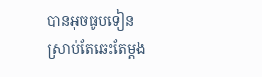បានអុចធូបទៀន ស្រាប់តែឆេះតែម្តង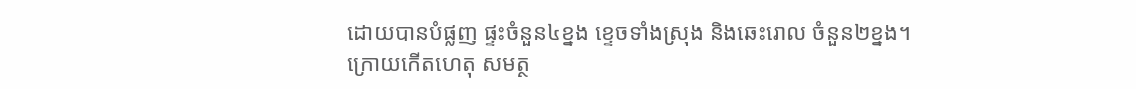ដោយបានបំផ្លញ ផ្ទះចំនួន៤ខ្នង ខ្ទេចទាំងស្រុង និងឆេះរោល ចំនួន២ខ្នង។
ក្រោយកើតហេតុ សមត្ថ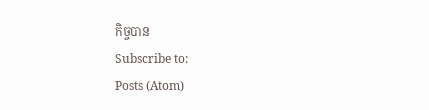កិច្ចបាន
Subscribe to:
Posts (Atom)